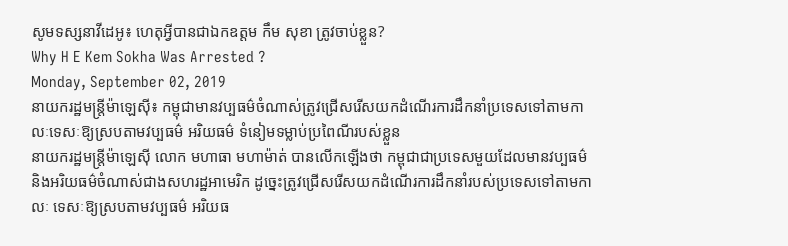សូមទស្សនាវីដេអូ៖ ហេតុអ្វីបានជាឯកឧត្តម កឹម សុខា ត្រូវចាប់ខ្លួន?
Why H E Kem Sokha Was Arrested ?
Monday, September 02, 2019
នាយករដ្ឋមន្ត្រីម៉ាឡេស៊ី៖ កម្ពុជាមានវប្បធម៌ចំណាស់ត្រូវជ្រើសរើសយកដំណើរការដឹកនាំប្រទេសទៅតាមកាលៈទេសៈឱ្យស្របតាមវប្បធម៌ អរិយធម៌ ទំនៀមទម្លាប់ប្រពៃណីរបស់ខ្លួន
នាយករដ្ឋមន្ត្រីម៉ាឡេស៊ី លោក មហាធា មហាម៉ាត់ បានលើកឡើងថា កម្ពុជាជាប្រទេសមួយដែលមានវប្បធម៌ និងអរិយធម៌ចំណាស់ជាងសហរដ្ឋអាមេរិក ដូច្នេះត្រូវជ្រើសរើសយកដំណើរការដឹកនាំរបស់ប្រទេសទៅតាមកាលៈ ទេសៈឱ្យស្របតាមវប្បធម៌ អរិយធ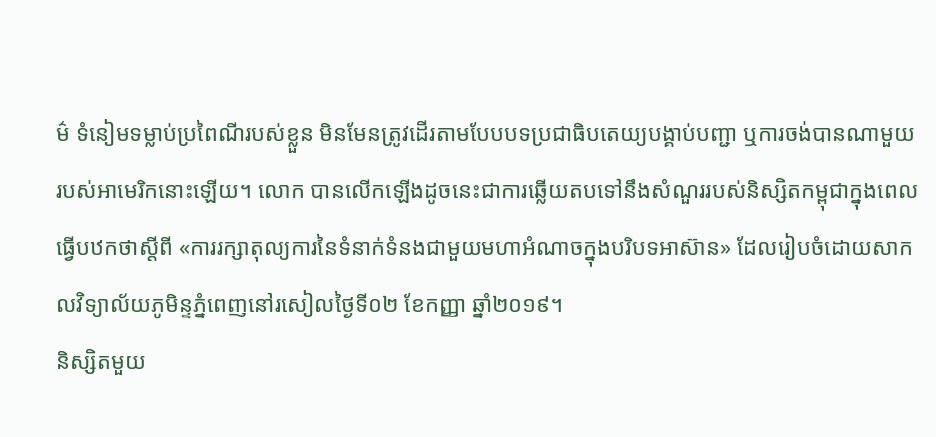ម៌ ទំនៀមទម្លាប់ប្រពៃណីរបស់ខ្លួន មិនមែនត្រូវដើរតាមបែបបទប្រជាធិបតេយ្យបង្គាប់បញ្ជា ឬការចង់បានណាមួយរបស់អាមេរិកនោះឡើយ។ លោក បានលើកឡើងដូចនេះជាការឆ្លើយតបទៅនឹងសំណួររបស់និស្សិតកម្ពុជាក្នុងពេលធ្វើបឋកថាស្តីពី «ការរក្សាតុល្យការនៃទំនាក់ទំនងជាមួយមហាអំណាចក្នុងបរិបទអាស៊ាន» ដែលរៀបចំដោយសាកលវិទ្យាល័យភូមិន្ទភ្នំពេញនៅរសៀលថ្ងៃទី០២ ខែកញ្ញា ឆ្នាំ២០១៩។
និស្សិតមួយ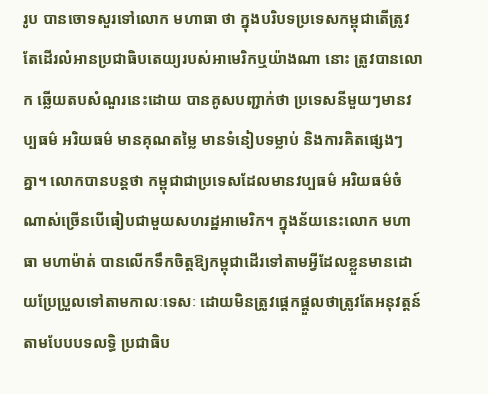រូប បានចោទសួរទៅលោក មហាធា ថា ក្នុងបរិបទប្រទេសកម្ពុជាតើត្រូវតែដើរលំអានប្រជាធិបតេយ្យរបស់អាមេរិកឬយ៉ាងណា នោះ ត្រូវបានលោក ឆ្លើយតបសំណួរនេះដោយ បានគូសបញ្ជាក់ថា ប្រទេសនីមួយៗមានវប្បធម៌ អរិយធម៌ មានគុណតម្លៃ មានទំនៀបទម្លាប់ និងការគិតផ្សេងៗគ្នា។ លោកបានបន្តថា កម្ពុជាជាប្រទេសដែលមានវប្បធម៌ អរិយធម៌ចំណាស់ច្រើនបើធៀបជាមួយសហរដ្ឋអាមេរិក។ ក្នុងន័យនេះលោក មហាធា មហាម៉ាត់ បានលើកទឹកចិត្តឱ្យកម្ពុជាដើរទៅតាមអ្វីដែលខ្លួនមានដោយប្រែប្រួលទៅតាមកាលៈទេសៈ ដោយមិនត្រូវផ្តេកផ្តួលថាត្រូវតែអនុវត្តន៍តាមបែបបទលទ្ធិ ប្រជាធិប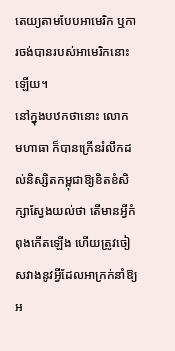តេយ្យតាមបែបអាមេរិក ឬការចង់បានរបស់អាមេរិកនោះឡើយ។
នៅក្នុងបឋកថានោះ លោក មហាធា ក៏បានក្រើនរំលឹកដល់និស្សិតកម្ពុជាឱ្យខិតខំសិក្សាស្វែងយល់ថា តើមានអ្វីកំពុងកើតឡើង ហើយត្រូវចៀសវាងនូវអ្វីដែលអាក្រក់នាំឱ្យអ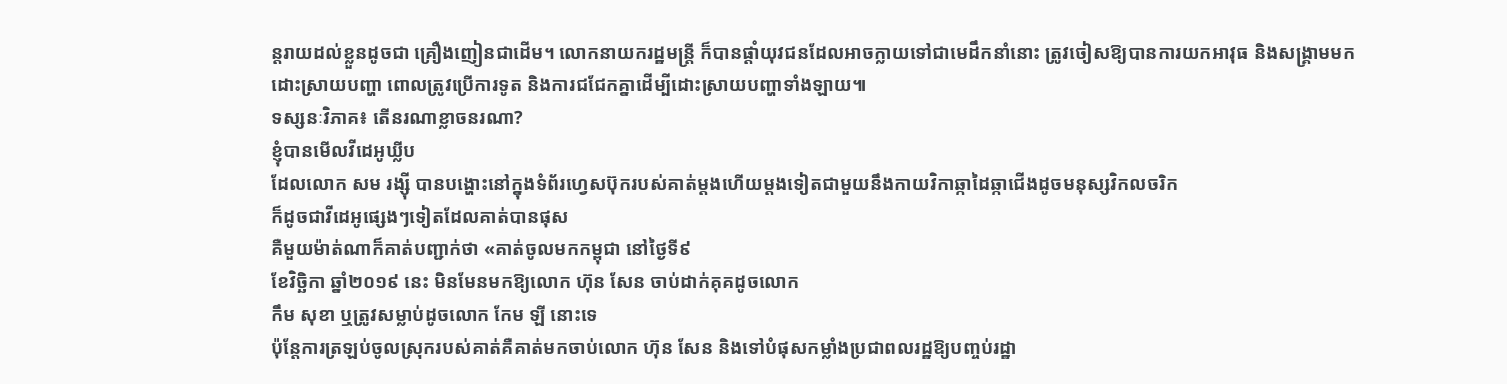ន្តរាយដល់ខ្លួនដូចជា គ្រឿងញៀនជាដើម។ លោកនាយករដ្ឋមន្ត្រី ក៏បានផ្តាំយុវជនដែលអាចក្លាយទៅជាមេដឹកនាំនោះ ត្រូវចៀសឱ្យបានការយកអាវុធ និងសង្គ្រាមមកដោះស្រាយបញ្ហា ពោលត្រូវប្រើការទូត និងការជជែកគ្នាដើម្បីដោះស្រាយបញ្ហាទាំងឡាយ៕
ទស្សនៈវិភាគ៖ តើនរណាខ្លាចនរណា?
ខ្ញុំបានមើលវីដេអូឃ្លីប
ដែលលោក សម រង្ស៊ី បានបង្ហោះនៅក្នុងទំព័រហ្វេសប៊ុករបស់គាត់ម្តងហើយម្តងទៀតជាមួយនឹងកាយវិកាឆ្កាដៃឆ្កាជើងដូចមនុស្សវិកលចរិក
ក៏ដូចជាវីដេអូផ្សេងៗទៀតដែលគាត់បានផុស
គឺមួយម៉ាត់ណាក៏គាត់បញ្ជាក់ថា «គាត់ចូលមកកម្ពុជា នៅថ្ងៃទី៩
ខែវិច្ឆិកា ឆ្នាំ២០១៩ នេះ មិនមែនមកឱ្យលោក ហ៊ុន សែន ចាប់ដាក់គុគដូចលោក
កឹម សុខា ឬត្រូវសម្លាប់ដូចលោក កែម ឡី នោះទេ
ប៉ុន្តែការត្រឡប់ចូលស្រុករបស់គាត់គឺគាត់មកចាប់លោក ហ៊ុន សែន និងទៅបំផុសកម្លាំងប្រជាពលរដ្ឋឱ្យបញ្ចប់រដ្ឋា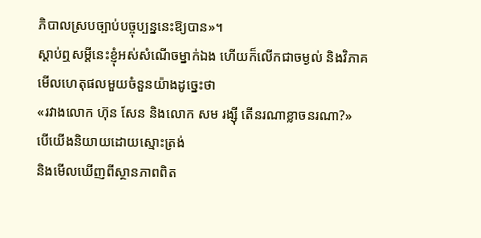ភិបាលស្របច្បាប់បច្ចុប្បន្ននេះឱ្យបាន»។
ស្តាប់ឮសម្តីនេះខ្ញុំអស់សំណើចម្នាក់ឯង ហើយក៏លើកជាចម្ងល់ និងវិភាគមើលហេតុផលមួយចំនួនយ៉ាងដូច្នេះថា
«រវាងលោក ហ៊ុន សែន និងលោក សម រង្ស៊ី តើនរណាខ្លាចនរណា?»
បើយើងនិយាយដោយស្មោះត្រង់
និងមើលឃើញពីស្ថានភាពពិត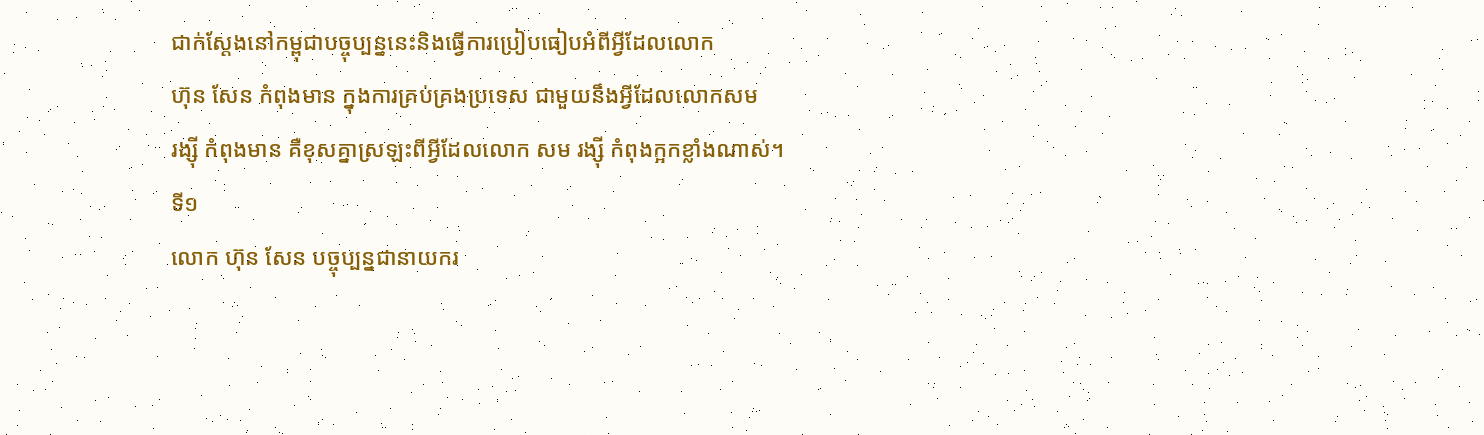ជាក់ស្តែងនៅកម្ពុជាបច្ចុប្បន្ននេះនិងធ្វើការប្រៀបធៀបអំពីអ្វីដែលលោក
ហ៊ុន សែន កំពុងមាន ក្នុងការគ្រប់គ្រងប្រទេស ជាមួយនឹងអ្វីដែលលោកសម
រង្ស៊ី កំពុងមាន គឺខុសគ្នាស្រឡះពីអ្វីដែលលោក សម រង្ស៊ី កំពុងក្អកខ្លាំងណាស់។
ទី១
លោក ហ៊ុន សែន បច្ចុប្បន្នជានាយករ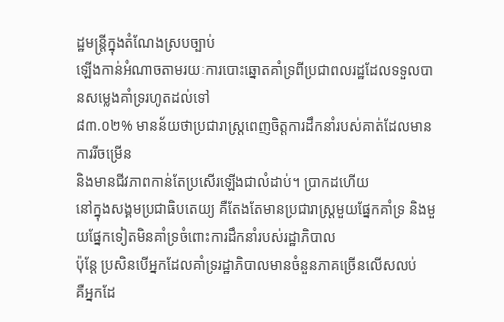ដ្ឋមន្ត្រីក្នុងតំណែងស្របច្បាប់
ឡើងកាន់អំណាចតាមរយៈការបោះឆ្នោតគាំទ្រពីប្រជាពលរដ្ឋដែលទទួលបានសម្លេងគាំទ្ររហូតដល់ទៅ
៨៣.០២% មានន័យថាប្រជារាស្ត្រពេញចិត្តការដឹកនាំរបស់គាត់ដែលមានការរីចម្រើន
និងមានជីវភាពកាន់តែប្រសើរឡើងជាលំដាប់។ ប្រាកដហើយ
នៅក្នុងសង្គមប្រជាធិបតេយ្យ គឺតែងតែមានប្រជារាស្ត្រមួយផ្នែកគាំទ្រ និងមួយផ្នែកទៀតមិនគាំទ្រចំពោះការដឹកនាំរបស់រដ្ឋាភិបាល
ប៉ុន្តែ ប្រសិនបើអ្នកដែលគាំទ្ររដ្ឋាភិបាលមានចំនួនភាគច្រើនលើសលប់
គឺអ្នកដែ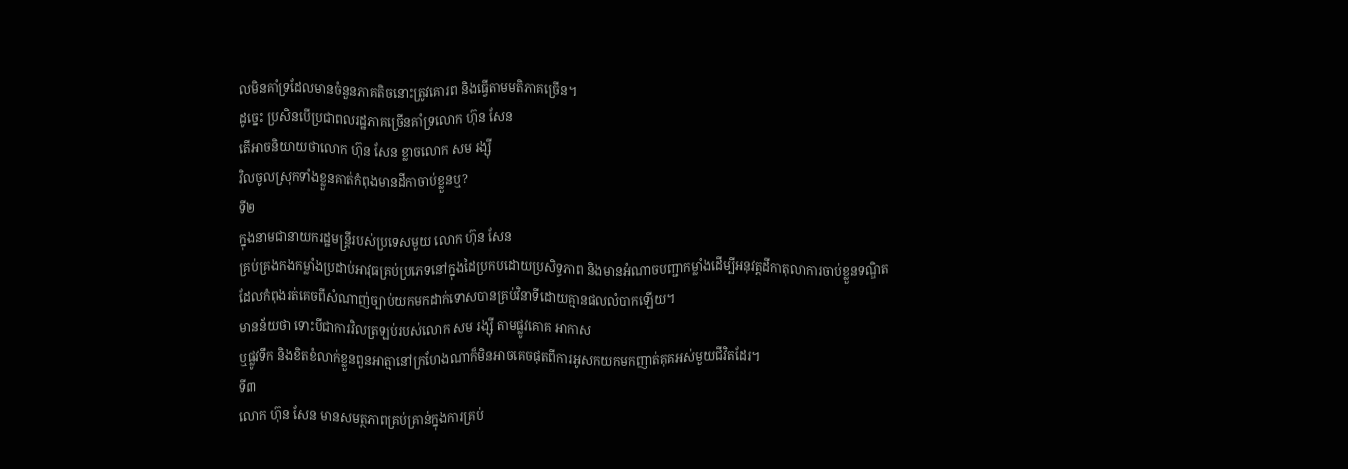លមិនគាំទ្រដែលមានចំនួនភាគតិចនោះត្រូវគោរព និងធ្វើតាមមតិភាគច្រើន។
ដូច្នេះ ប្រសិនបើប្រជាពលរដ្ឋភាគច្រើនគាំទ្រលោក ហ៊ុន សែន
តើអាចនិយាយថាលោក ហ៊ុន សែន ខ្លាចលោក សម រង្ស៊ី
វិលចូលស្រុកទាំងខ្លួនគាត់កំពុងមានដីកាចាប់ខ្លួនឬ?
ទី២
ក្នុងនាមជានាយករដ្ឋមន្ត្រីរបស់ប្រទេសមួយ លោក ហ៊ុន សែន
គ្រប់គ្រងកងកម្លាំងប្រដាប់អាវុធគ្រប់ប្រភេទនៅក្នុងដៃប្រកបដោយប្រសិទ្ធភាព និងមានអំណាចបញ្ជាកម្លាំងដើម្បីអនុវត្តដីកាតុលាការចាប់ខ្លួនទណ្ឌិត
ដែលកំពុងរត់គេចពីសំណាញ់ច្បាប់យកមកដាក់ទោសបានគ្រប់វិនាទីដោយគ្មានផលលំបាកឡើយ។
មានន័យថា ទោះបីជាការវិលត្រឡប់របស់លោក សម រង្ស៊ី តាមផ្លូវគោគ អាកាស
ឬផ្លូវទឹក និងខិតខំលាក់ខ្លួនពួនអាត្មានៅក្រហែងណាក៏មិនអាចគេចផុតពីការអូសកយកមកញាត់គុគអស់មួយជីវិតដែរ។
ទី៣
លោក ហ៊ុន សែន មានសមត្ថភាពគ្រប់គ្រាន់ក្នុងការគ្រប់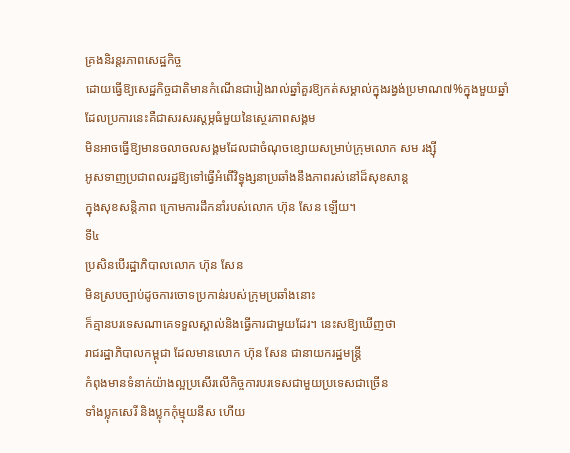គ្រងនិរន្តរភាពសេដ្ឋកិច្ច
ដោយធ្វើឱ្យសេដ្ឋកិច្ចជាតិមានកំណើនជារៀងរាល់ឆ្នាំគួរឱ្យកត់សម្គាល់ក្នុងរង្វង់ប្រមាណ៧%ក្នុងមួយឆ្នាំ
ដែលប្រការនេះគឺជាសរសរស្តម្ភធំមួយនៃស្ថេរភាពសង្គម
មិនអាចធ្វើឱ្យមានចលាចលសង្គមដែលជាចំណុចខ្សោយសម្រាប់ក្រុមលោក សម រង្ស៊ី
អូសទាញប្រជាពលរដ្ឋឱ្យទៅធ្វើអំពើវិទ្ធុង្សនាប្រឆាំងនឹងភាពរស់នៅដ៏សុខសាន្ត
ក្នុងសុខសន្តិភាព ក្រោមការដឹកនាំរបស់លោក ហ៊ុន សែន ឡើយ។
ទី៤
ប្រសិនបើរដ្ឋាភិបាលលោក ហ៊ុន សែន
មិនស្របច្បាប់ដូចការចោទប្រកាន់របស់ក្រុមប្រឆាំងនោះ
ក៏គ្មានបរទេសណាគេទទួលស្គាល់និងធ្វើការជាមួយដែរ។ នេះសឱ្យឃើញថា
រាជរដ្ឋាភិបាលកម្ពុជា ដែលមានលោក ហ៊ុន សែន ជានាយករដ្ឋមន្ត្រី
កំពុងមានទំនាក់យ៉ាងល្អប្រសើរលើកិច្ចការបរទេសជាមួយប្រទេសជាច្រើន
ទាំងប្លុកសេរី និងប្លុកកុំម្មុយនីស ហើយ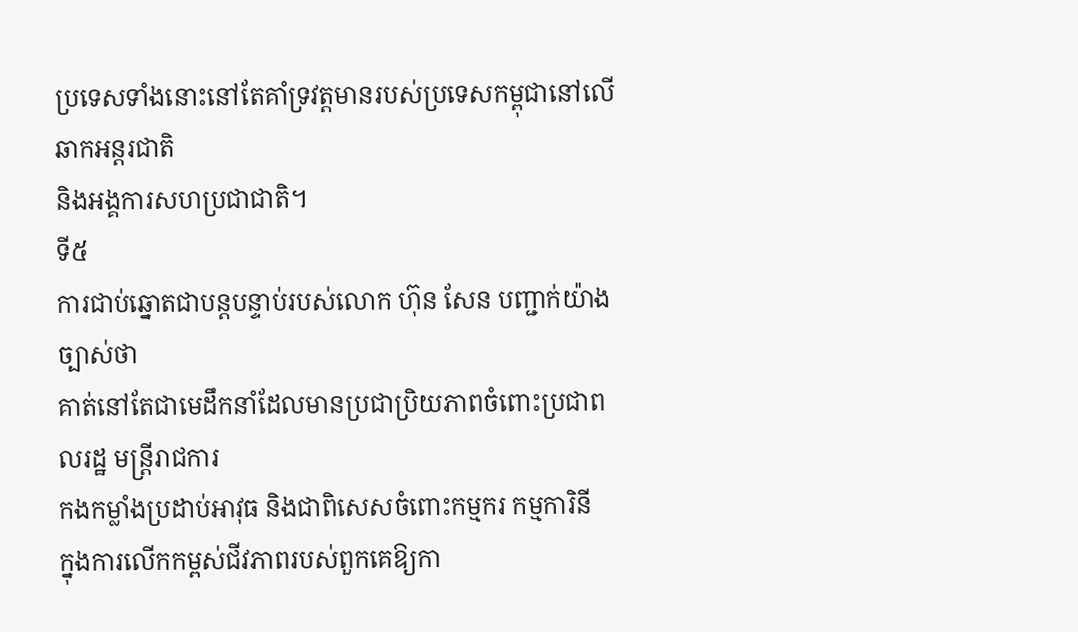ប្រទេសទាំងនោះនៅតែគាំទ្រវត្តមានរបស់ប្រទេសកម្ពុជានៅលើឆាកអន្តរជាតិ
និងអង្គការសហប្រជាជាតិ។
ទី៥
ការជាប់ឆ្នោតជាបន្តបន្ទាប់របស់លោក ហ៊ុន សែន បញ្ជាក់យ៉ាងច្បាស់ថា
គាត់នៅតែជាមេដឹកនាំដែលមានប្រជាប្រិយភាពចំពោះប្រជាពលរដ្ឋ មន្ត្រីរាជការ
កងកម្លាំងប្រដាប់អាវុធ និងជាពិសេសចំពោះកម្មករ កម្មការិនី
ក្នុងការលើកកម្ពស់ជីវភាពរបស់ពួកគេឱ្យកា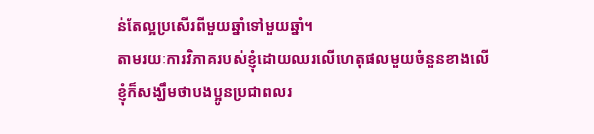ន់តែល្អប្រសើរពីមួយឆ្នាំទៅមួយឆ្នាំ។
តាមរយៈការវិភាគរបស់ខ្ញុំដោយឈរលើហេតុផលមួយចំនួនខាងលើ
ខ្ញុំក៏សង្ឃឹមថាបងប្អូនប្រជាពលរ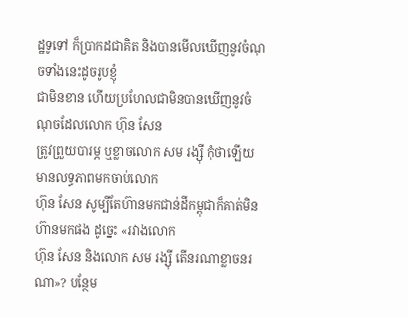ដ្ឋទូទៅ ក៏ប្រាកដជាគិត និងបានមើលឃើញនូវចំណុចទាំងនេះដូចរូបខ្ញុំ
ជាមិនខាន ហើយប្រហែលជាមិនបានឃើញនូវចំណុចដែលលោក ហ៊ុន សែន
ត្រូវព្រួយបារម្ភ ឬខ្លាចលោក សម រង្ស៊ី កុំថាឡើយមានលទ្ធភាពមកចាប់លោក
ហ៊ុន សែន សូម្បីតែហ៊ានមកជាន់ដីកម្ពុជាក៏គាត់មិនហ៊ានមកផង ដូច្នេះ «រវាងលោក
ហ៊ុន សែន និងលោក សម រង្ស៊ី តើនរណាខ្លាចនរណា»? បន្ថែម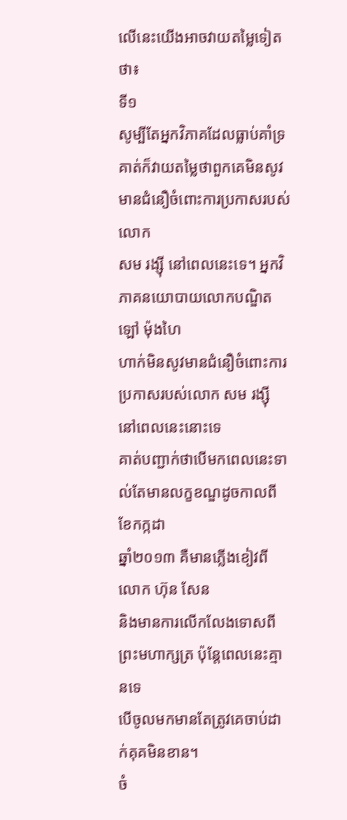លើនេះយើងអាចវាយតម្លៃទៀតថា៖
ទី១
សូម្បីតែអ្នកវិភាគដែលធ្លាប់គាំទ្រគាត់ក៏វាយតម្លៃថាពួកគេមិនសូវមានជំនឿចំពោះការប្រកាសរបស់លោក
សម រង្ស៊ី នៅពេលនេះទេ។ អ្នកវិភាគនយោបាយលោកបណ្ឌិត ឡៅ ម៉ុងហៃ
ហាក់មិនសូវមានជំនឿចំពោះការប្រកាសរបស់លោក សម រង្ស៊ី នៅពេលនេះនោះទេ
គាត់បញ្ជាក់ថាបើមកពេលនេះទាល់តែមានលក្ខខណ្ឌដូចកាលពីខែកក្កដា
ឆ្នាំ២០១៣ គឺមានភ្លើងខៀវពីលោក ហ៊ុន សែន
និងមានការលើកលែងទោសពីព្រះមហាក្សត្រ ប៉ុន្តែពេលនេះគ្មានទេ
បើចូលមកមានតែត្រូវគេចាប់ដាក់គុគមិនខាន។
ចំ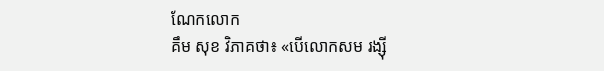ណែកលោក
គឹម សុខ វិភាគថា៖ «បើលោកសម រង្ស៊ី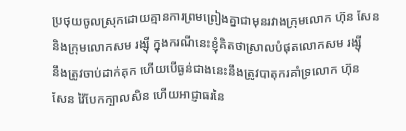ប្រថុយចូលស្រុកដោយគ្មានការព្រមព្រៀងគ្នាជាមុនរវាងក្រុមលោក ហ៊ុន សែន
និងក្រុមលោកសម រង្ស៊ី ក្នុងករណីនេះខ្ញុំគិតថាស្រាលបំផុតលោកសម រង្ស៊ី
នឹងត្រូវចាប់ដាក់គុក ហើយបើធ្ងន់ជាងនេះនឹងត្រូវបាតុករគាំទ្រលោក ហ៊ុន
សែន វ៉ៃបែកក្បាលសិន ហើយអាជ្ញាធរនៃ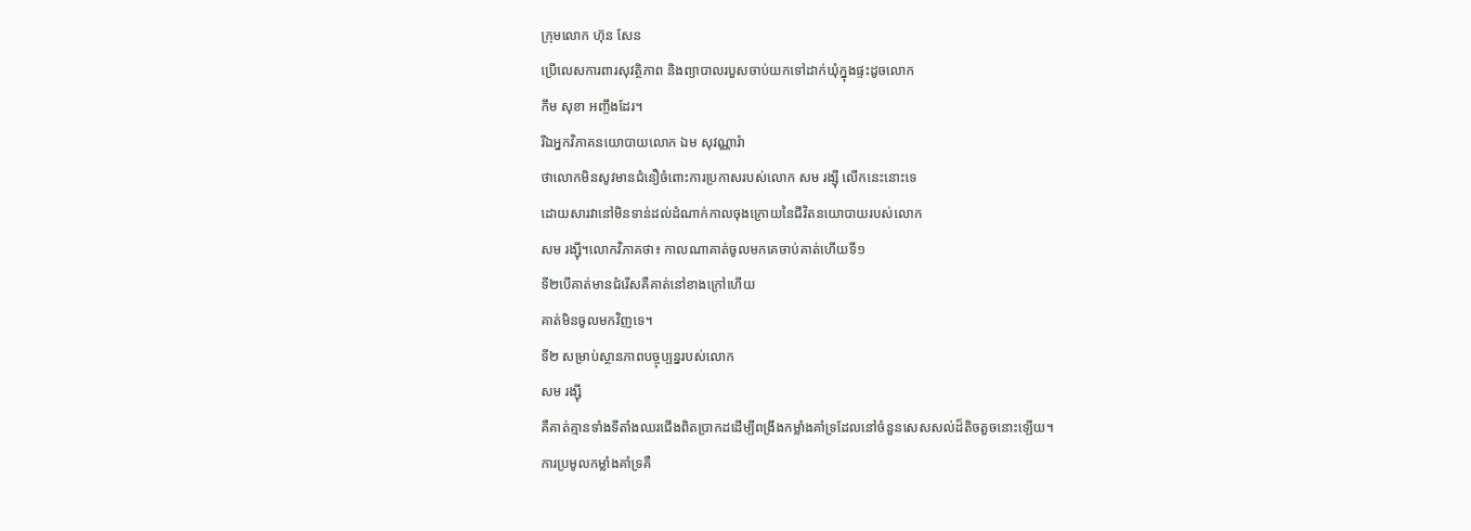ក្រុមលោក ហ៊ុន សែន
ប្រើលេសការពារសុវត្ថិភាព និងព្យាបាលរបួសចាប់យកទៅដាក់ឃុំក្នុងផ្ទះដូចលោក
កឹម សុខា អញ្ចឹងដែរ។
រីឯអ្នកវិភាគនយោបាយលោក ឯម សុវណ្ណារ៉ា
ថាលោកមិនសូវមានជំនឿចំពោះការប្រកាសរបស់លោក សម រង្ស៊ី លើកនេះនោះទេ
ដោយសារវានៅមិនទាន់ដល់ដំណាក់កាលចុងក្រោយនៃជីវិតនយោបាយរបស់លោក
សម រង្ស៊ី។លោកវិភាគថា៖ កាលណាគាត់ចូលមកគេចាប់គាត់ហើយទី១
ទី២បើគាត់មានជំរើសគឺគាត់នៅខាងក្រៅហើយ
គាត់មិនចូលមកវិញទេ។
ទី២ សម្រាប់ស្ថានភាពបច្ចុប្បន្នរបស់លោក
សម រង្ស៊ី
គឺគាត់គ្មានទាំងទីតាំងឈរជើងពិតប្រាកដដើម្បីពង្រឹងកម្លាំងគាំទ្រដែលនៅចំនួនសេសសល់ដ៏តិចតួចនោះឡើយ។
ការប្រមូលកម្លាំងគាំទ្រគឺ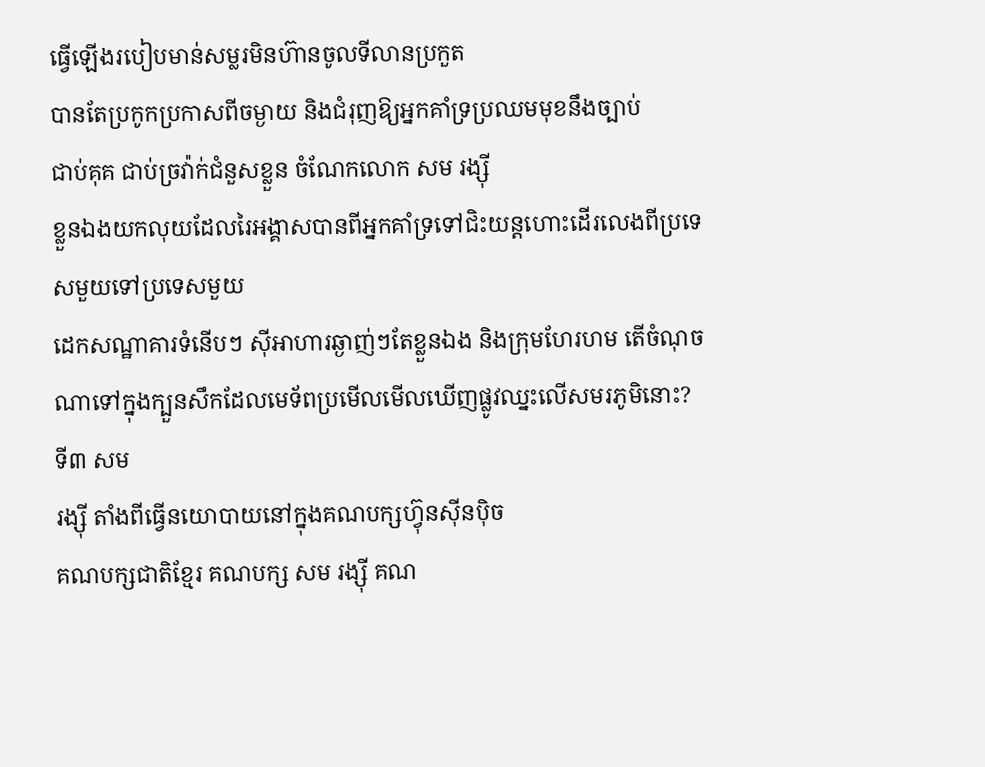ធ្វើឡើងរបៀបមាន់សម្លរមិនហ៊ានចូលទីលានប្រកួត
បានតែប្រកូកប្រកាសពីចម្ងាយ និងជំរុញឱ្យអ្នកគាំទ្រប្រឈមមុខនឹងច្បាប់
ជាប់គុគ ជាប់ច្រវ៉ាក់ជំនួសខ្លួន ចំណែកលោក សម រង្ស៊ី
ខ្លួនឯងយកលុយដែលរៃអង្គាសបានពីអ្នកគាំទ្រទៅជិះយន្តហោះដើរលេងពីប្រទេសមួយទៅប្រទេសមួយ
ដេកសណ្ឋាគារទំនើបៗ ស៊ីអាហារឆ្ងាញ់ៗតែខ្លួនឯង និងក្រុមហែរហម តើចំណុចណាទៅក្នុងក្បួនសឹកដែលមេទ័ពប្រមើលមើលឃើញផ្លូវឈ្នះលើសមរភូមិនោះ?
ទី៣ សម
រង្ស៊ី តាំងពីធ្វើនយោបាយនៅក្នុងគណបក្សហ៊្វុនស៊ីនប៉ិច
គណបក្សជាតិខ្មែរ គណបក្ស សម រង្ស៊ី គណ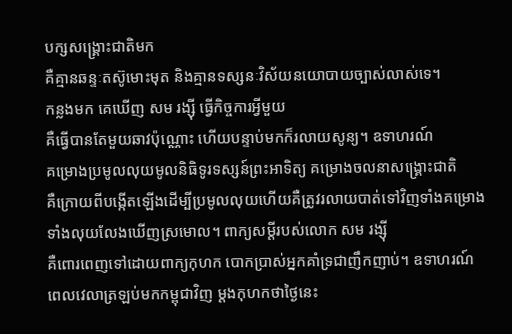បក្សសង្គ្រោះជាតិមក
គឺគ្មានឆន្ទៈតស៊ូមោះមុត និងគ្មានទស្សនៈវិស័យនយោបាយច្បាស់លាស់ទេ។
កន្លងមក គេឃើញ សម រង្ស៊ី ធ្វើកិច្ចការអ្វីមួយ
គឺធ្វើបានតែមួយឆាវប៉ុណ្ណោះ ហើយបន្ទាប់មកក៏រលាយសូន្យ។ ឧទាហរណ៍
គម្រោងប្រមូលលុយមូលនិធិទូរទស្សន៍ព្រះអាទិត្យ គម្រោងចលនាសង្គ្រោះជាតិ
គឺក្រោយពីបង្កើតឡើងដើម្បីប្រមូលលុយហើយគឺត្រូវរលាយបាត់ទៅវិញទាំងគម្រោង
ទាំងលុយលែងឃើញស្រមោល។ ពាក្យសម្តីរបស់លោក សម រង្ស៊ី
គឺពោរពេញទៅដោយពាក្យកុហក បោកប្រាស់អ្នកគាំទ្រជាញឹកញាប់។ ឧទាហរណ៍
ពេលវេលាត្រឡប់មកកម្ពុជាវិញ ម្តងកុហកថាថ្ងៃនេះ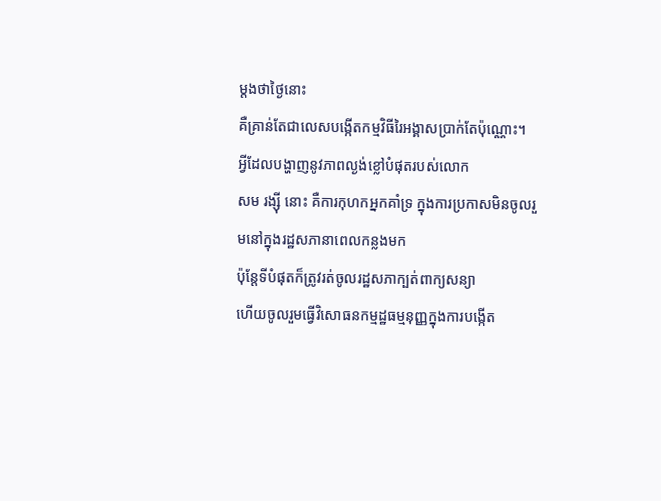ម្តងថាថ្ងៃនោះ
គឺគ្រាន់តែជាលេសបង្កើតកម្មវិធីរៃអង្គាសប្រាក់តែប៉ុណ្ណោះ។
អ្វីដែលបង្ហាញនូវភាពល្ងង់ខ្លៅបំផុតរបស់លោក
សម រង្ស៊ី នោះ គឺការកុហកអ្នកគាំទ្រ ក្នុងការប្រកាសមិនចូលរួមនៅក្នុងរដ្ឋសភានាពេលកន្លងមក
ប៉ុន្តែទីបំផុតក៏ត្រូវរត់ចូលរដ្ឋសភាក្បត់ពាក្យសន្យា
ហើយចូលរួមធ្វើវិសោធនកម្មដ្ឋធម្មនុញ្ញក្នុងការបង្កើត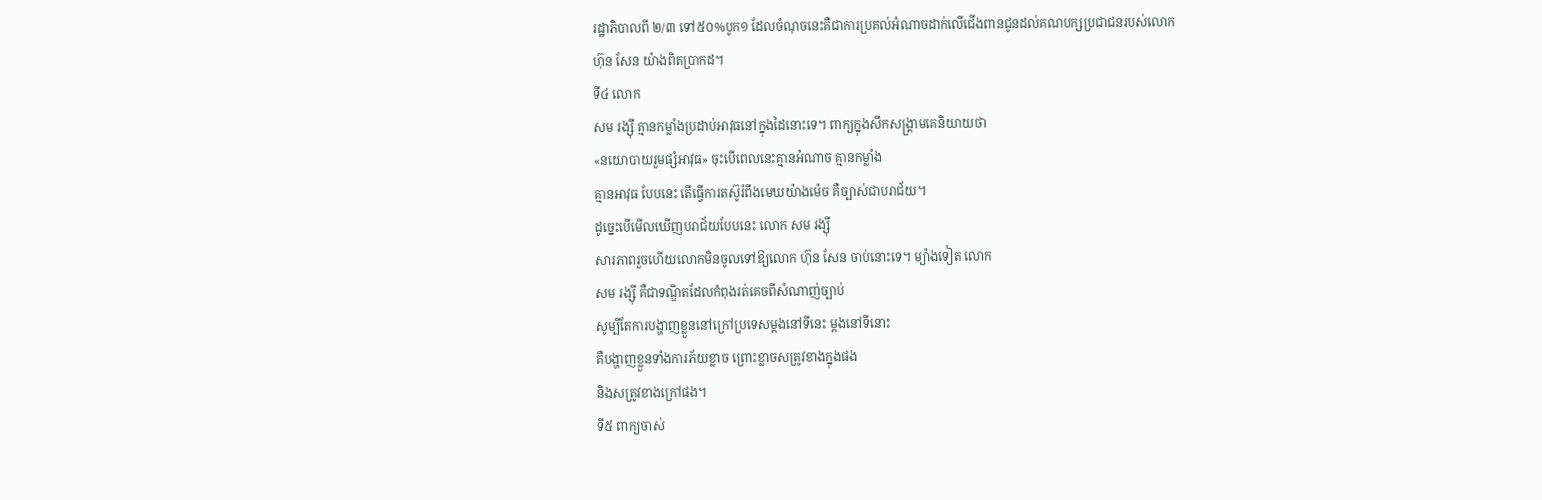រដ្ឋាភិបាលពី ២/៣ ទៅ៥០%បូក១ ដែលចំណុចនេះគឺជាការប្រគល់អំណាចដាក់លើជើងពានជូនដល់គណបក្សប្រជាជនរបស់លោក
ហ៊ុន សែន យ៉ាងពិតប្រាកដ។
ទី៤ លោក
សម រង្ស៊ី គ្មានកម្លាំងប្រដាប់អាវុធនៅក្នុងដៃនោះទេ។ ពាក្យក្នុងសឹកសង្គ្រាមគេនិយាយថា
«នយោបាយរួមផ្សំអាវុធ» ចុះបើពេលនេះគ្មានអំណាច គ្មានកម្លាំង
គ្មានអាវុធ បែបនេះ តើធ្វើការតស៊ូរំពឹងមេឃយ៉ាងម៉េច គឺច្បាស់ជាបរាជ័យ។
ដូច្នេះបើមើលឃើញបរាជ័យបែបនេះ លោក សម រង្ស៊ី
សារភាពរួចហើយលោកមិនចូលទៅឱ្យលោក ហ៊ុន សែន ចាប់នោះទេ។ ម្យ៉ាងទៀត លោក
សម រង្ស៊ី គឺជាទណ្ឌិតដែលកំពុងរត់គេចពីសំណាញ់ច្បាប់
សូម្បីតែការបង្ហាញខ្លួននៅក្រៅប្រទេសម្តងនៅទីនេះ ម្តងនៅទីនោះ
គឺបង្ហាញខ្លួនទាំងការភ័យខ្លាច ព្រោះខ្លាចសត្រូវខាងក្នុងផង
និងសត្រូវខាងក្រៅផង។
ទី៥ ពាក្យចាស់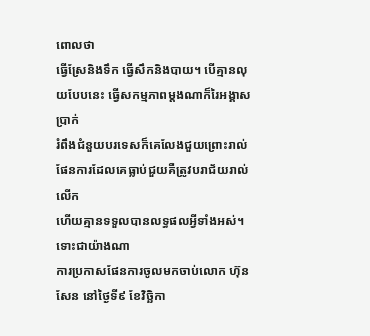ពោលថា
ធ្វើស្រែនិងទឹក ធ្វើសឹកនិងបាយ។ បើគ្មានលុយបែបនេះ ធ្វើសកម្មភាពម្តងណាក៏រៃអង្គាសប្រាក់
រំពឹងជំនួយបរទេសក៏គេលែងជួយព្រោះរាល់ផែនការដែលគេធ្លាប់ជួយគឺត្រូវបរាជ័យរាល់លើក
ហើយគ្មានទទួលបានលទ្ធផលអ្វីទាំងអស់។
ទោះជាយ៉ាងណា
ការប្រកាសផែនការចូលមកចាប់លោក ហ៊ុន សែន នៅថ្ងៃទី៩ ខែវិច្ឆិកា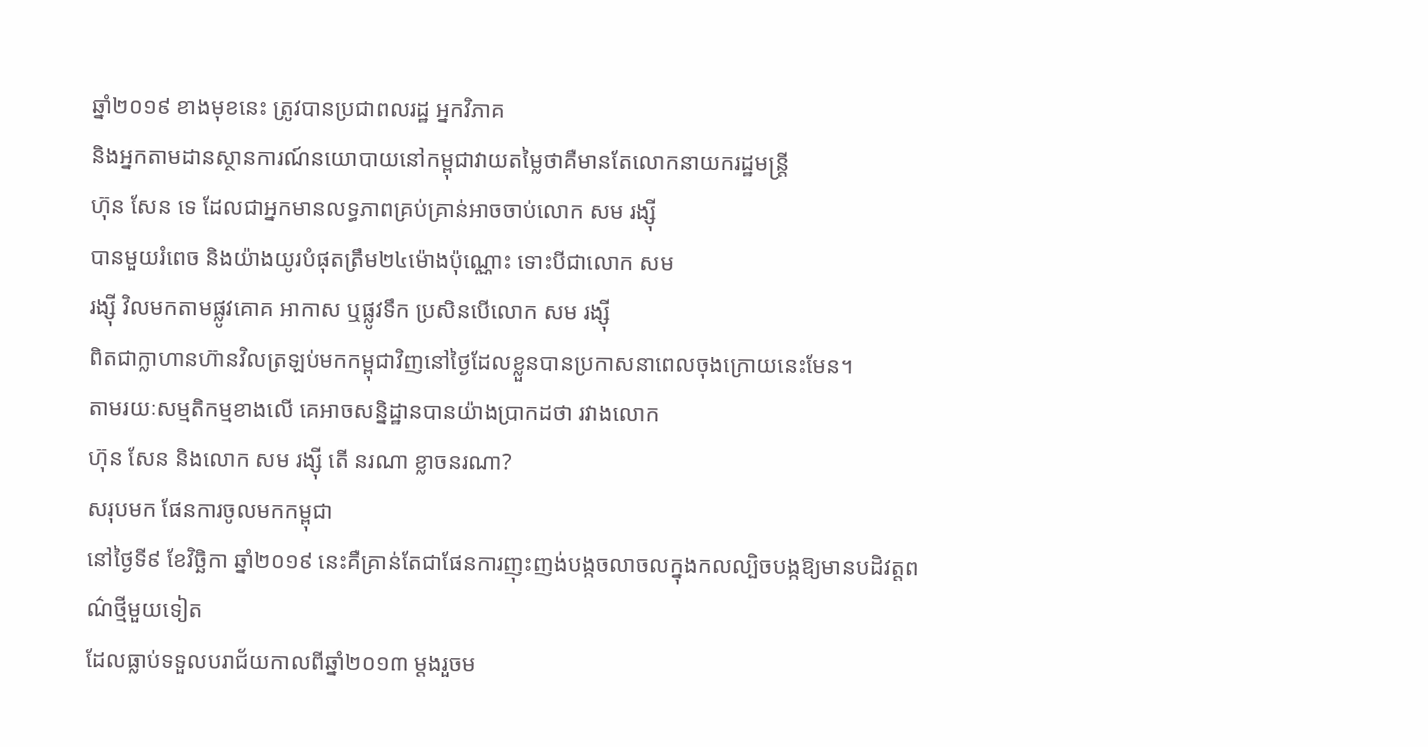ឆ្នាំ២០១៩ ខាងមុខនេះ ត្រូវបានប្រជាពលរដ្ឋ អ្នកវិភាគ
និងអ្នកតាមដានស្ថានការណ៍នយោបាយនៅកម្ពុជាវាយតម្លៃថាគឺមានតែលោកនាយករដ្ឋមន្ត្រី
ហ៊ុន សែន ទេ ដែលជាអ្នកមានលទ្ធភាពគ្រប់គ្រាន់អាចចាប់លោក សម រង្ស៊ី
បានមួយរំពេច និងយ៉ាងយូរបំផុតត្រឹម២៤ម៉ោងប៉ុណ្ណោះ ទោះបីជាលោក សម
រង្ស៊ី វិលមកតាមផ្លូវគោគ អាកាស ឬផ្លូវទឹក ប្រសិនបើលោក សម រង្ស៊ី
ពិតជាក្លាហានហ៊ានវិលត្រឡប់មកកម្ពុជាវិញនៅថ្ងៃដែលខ្លួនបានប្រកាសនាពេលចុងក្រោយនេះមែន។
តាមរយៈសម្មតិកម្មខាងលើ គេអាចសន្និដ្ឋានបានយ៉ាងប្រាកដថា រវាងលោក
ហ៊ុន សែន និងលោក សម រង្ស៊ី តើ នរណា ខ្លាចនរណា?
សរុបមក ផែនការចូលមកកម្ពុជា
នៅថ្ងៃទី៩ ខែវិច្ឆិកា ឆ្នាំ២០១៩ នេះគឺគ្រាន់តែជាផែនការញុះញង់បង្កចលាចលក្នុងកលល្បិចបង្កឱ្យមានបដិវត្តពណ៌ថ្មីមួយទៀត
ដែលធ្លាប់ទទួលបរាជ័យកាលពីឆ្នាំ២០១៣ ម្តងរួចម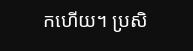កហើយ។ ប្រសិ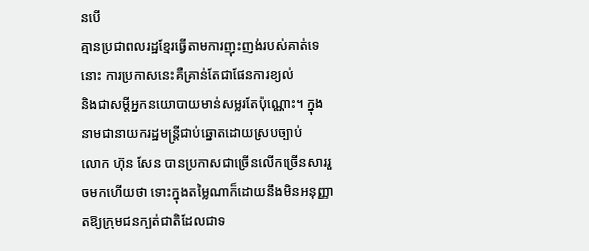នបើ
គ្មានប្រជាពលរដ្ឋខ្មែរធ្វើតាមការញុះញង់របស់គាត់ទេនោះ ការប្រកាសនេះគឺគ្រាន់តែជាផែនការខ្យល់
និងជាសម្តីអ្នកនយោបាយមាន់សម្លរតែប៉ុណ្ណោះ។ ក្នុងនាមជានាយករដ្ឋមន្ត្រីជាប់ឆ្នោតដោយស្របច្បាប់
លោក ហ៊ុន សែន បានប្រកាសជាច្រើនលើកច្រើនសាររួចមកហើយថា ទោះក្នុងតម្លៃណាក៏ដោយនឹងមិនអនុញ្ញាតឱ្យក្រុមជនក្បត់ជាតិដែលជាទ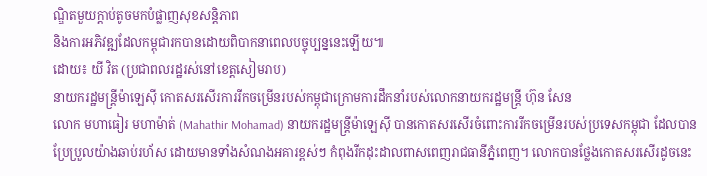ណ្ឌិតមួយក្តាប់តូចមកបំផ្លាញសុខសន្តិភាព
និងការអភិវឌ្ឍដែលកម្ពុជារកបានដោយពិបាកនាពេលបច្ចុប្បន្ននេះឡើយ៕
ដោយ៖ យី វិត (ប្រជាពលរដ្ឋរស់នៅខេត្តសៀមរាប)
នាយករដ្ឋមន្ដ្រីម៉ាឡេស៊ី កោតសរសើរការរីកចម្រើនរបស់កម្ពុជាក្រោមការដឹកនាំរបស់លោកនាយករដ្ឋមន្រ្តី ហ៊ុន សែន
លោក មហាធៀរ មហាម៉ាត់ (Mahathir Mohamad) នាយករដ្ឋមន្ដ្រីម៉ាឡេស៊ី បានកោតសរសើរចំពោះការរីកចម្រើនរបស់ប្រទេសកម្ពុជា ដែលបានប្រែប្រួលយ៉ាងឆាប់រហ័ស ដោយមានទាំងសំណងអគារខ្ពស់ៗ កំពុងរីកដុះដាលពាសពេញរាជធានីភ្នំពេញ។ លោកបានថ្លែងកោតសរសើរដូចនេះ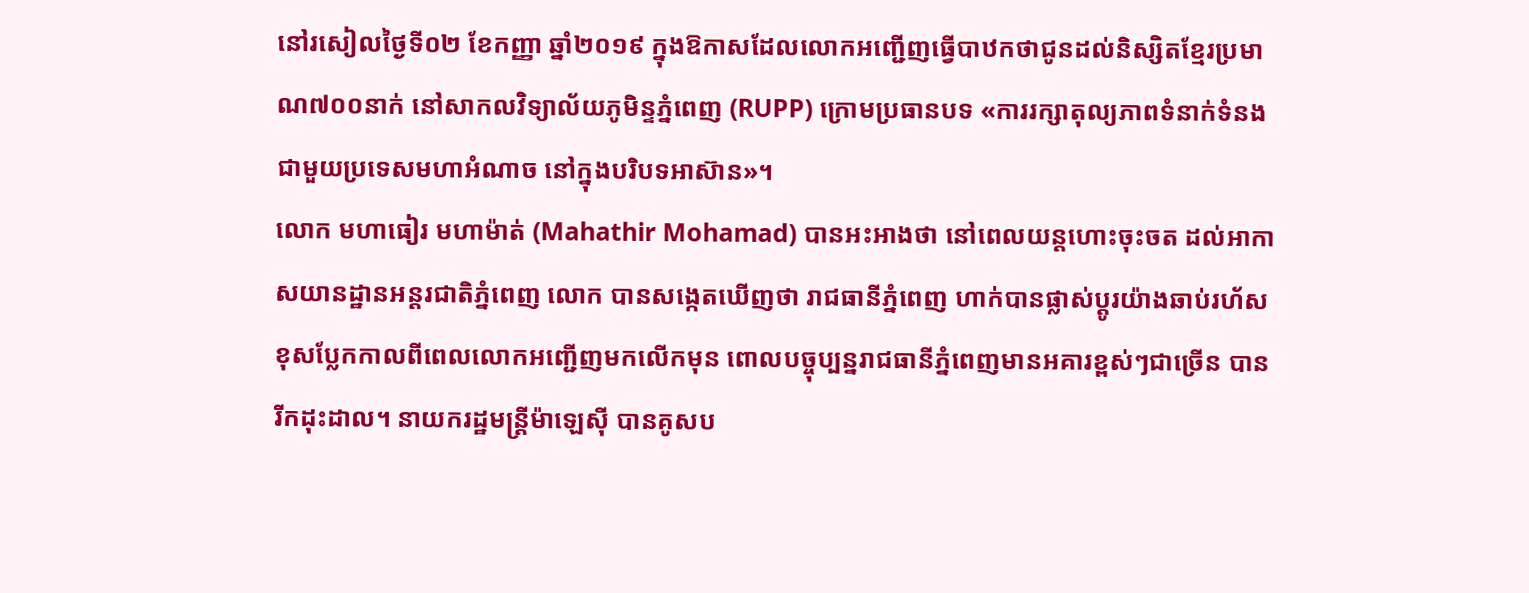នៅរសៀលថ្ងៃទី០២ ខែកញ្ញា ឆ្នាំ២០១៩ ក្នុងឱកាសដែលលោកអញ្ជើញធ្វើបាឋកថាជូនដល់និស្សិតខ្មែរប្រមាណ៧០០នាក់ នៅសាកលវិទ្យាល័យភូមិន្ទភ្នំពេញ (RUPP) ក្រោមប្រធានបទ «ការរក្សាតុល្យភាពទំនាក់ទំនង ជាមួយប្រទេសមហាអំណាច នៅក្នុងបរិបទអាស៊ាន»។
លោក មហាធៀរ មហាម៉ាត់ (Mahathir Mohamad) បានអះអាងថា នៅពេលយន្ដហោះចុះចត ដល់អាកាសយានដ្ឋានអន្ដរជាតិភ្នំពេញ លោក បានសង្កេតឃើញថា រាជធានីភ្នំពេញ ហាក់បានផ្លាស់ប្ដូរយ៉ាងឆាប់រហ័ស ខុសប្លែកកាលពីពេលលោកអញ្ជើញមកលើកមុន ពោលបច្ចុប្បន្នរាជធានីភ្នំពេញមានអគារខ្ពស់ៗជាច្រើន បានរីកដុះដាល។ នាយករដ្ឋមន្ដ្រីម៉ាឡេស៊ី បានគូសប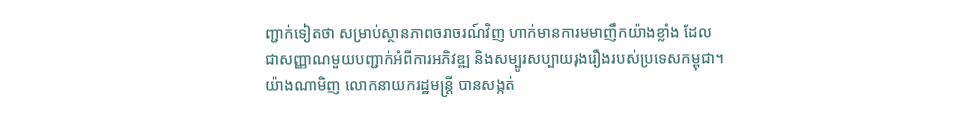ញ្ជាក់ទៀតថា សម្រាប់ស្ថានភាពចរាចរណ៍វិញ ហាក់មានការមមាញឹកយ៉ាងខ្លាំង ដែលជាសញ្ញាណមួយបញ្ជាក់អំពីការអភិវឌ្ឍ និងសម្បូរសប្បាយរុងរឿងរបស់ប្រទេសកម្ពុជា។
យ៉ាងណាមិញ លោកនាយករដ្ឋមន្ដ្រី បានសង្កត់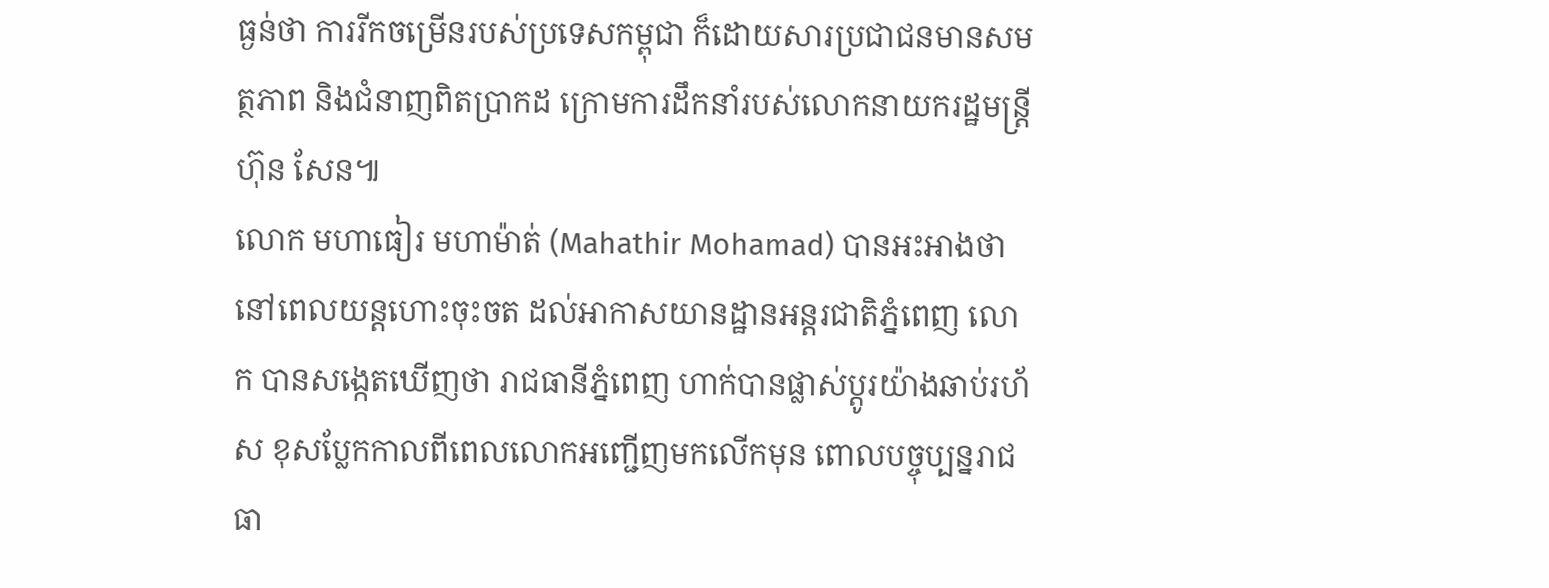ធ្ងន់ថា ការរីកចម្រើនរបស់ប្រទេសកម្ពុជា ក៏ដោយសារប្រជាជនមានសមត្ថភាព និងជំនាញពិតប្រាកដ ក្រោមការដឹកនាំរបស់លោកនាយករដ្ឋមន្រ្តី ហ៊ុន សែន៕
លោក មហាធៀរ មហាម៉ាត់ (Mahathir Mohamad) បានអះអាងថា នៅពេលយន្ដហោះចុះចត ដល់អាកាសយានដ្ឋានអន្ដរជាតិភ្នំពេញ លោក បានសង្កេតឃើញថា រាជធានីភ្នំពេញ ហាក់បានផ្លាស់ប្ដូរយ៉ាងឆាប់រហ័ស ខុសប្លែកកាលពីពេលលោកអញ្ជើញមកលើកមុន ពោលបច្ចុប្បន្នរាជធា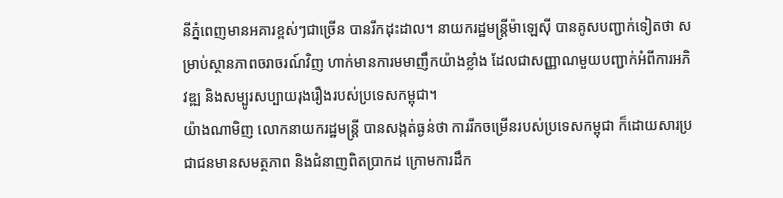នីភ្នំពេញមានអគារខ្ពស់ៗជាច្រើន បានរីកដុះដាល។ នាយករដ្ឋមន្ដ្រីម៉ាឡេស៊ី បានគូសបញ្ជាក់ទៀតថា សម្រាប់ស្ថានភាពចរាចរណ៍វិញ ហាក់មានការមមាញឹកយ៉ាងខ្លាំង ដែលជាសញ្ញាណមួយបញ្ជាក់អំពីការអភិវឌ្ឍ និងសម្បូរសប្បាយរុងរឿងរបស់ប្រទេសកម្ពុជា។
យ៉ាងណាមិញ លោកនាយករដ្ឋមន្ដ្រី បានសង្កត់ធ្ងន់ថា ការរីកចម្រើនរបស់ប្រទេសកម្ពុជា ក៏ដោយសារប្រជាជនមានសមត្ថភាព និងជំនាញពិតប្រាកដ ក្រោមការដឹក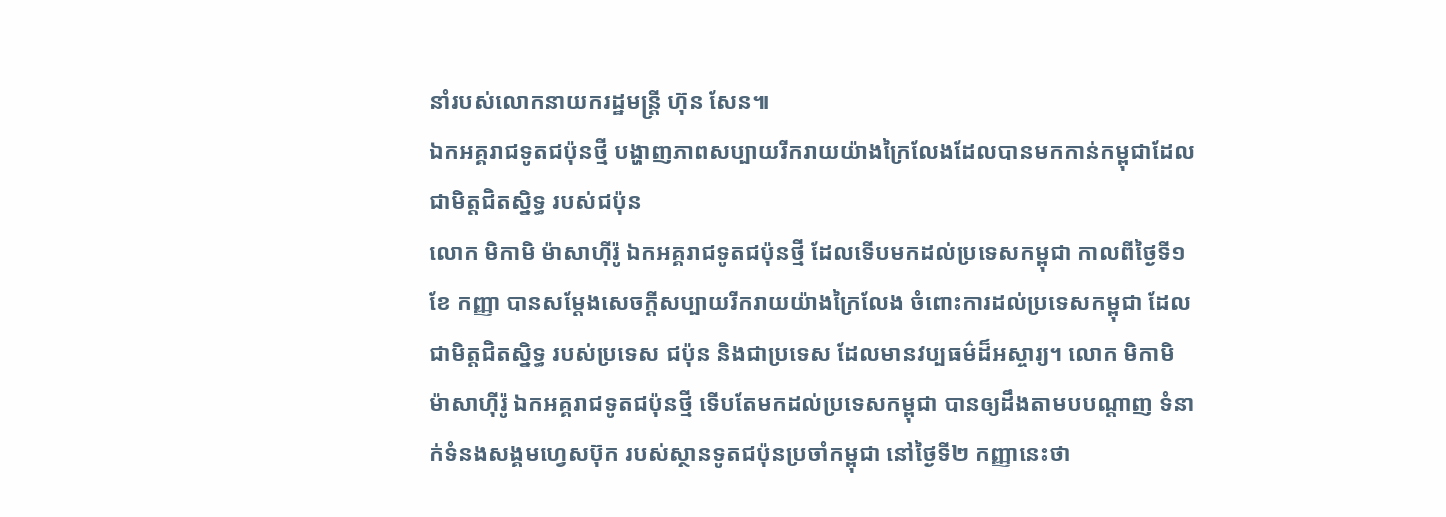នាំរបស់លោកនាយករដ្ឋមន្រ្តី ហ៊ុន សែន៕
ឯកអគ្គរាជទូតជប៉ុនថ្មី បង្ហាញភាពសប្បាយរីករាយយ៉ាងក្រៃលែងដែលបានមកកាន់កម្ពុជាដែលជាមិត្តជិតស្និទ្ធ របស់ជប៉ុន
លោក មិកាមិ ម៉ាសាហ៊ីរ៉ូ ឯកអគ្គរាជទូតជប៉ុនថ្មី ដែលទើបមកដល់ប្រទេសកម្ពុជា កាលពីថ្ងៃទី១ខែ កញ្ញា បានសម្ដែងសេចក្ដីសប្បាយរីករាយយ៉ាងក្រៃលែង ចំពោះការដល់ប្រទេសកម្ពុជា ដែលជាមិត្តជិតស្និទ្ធ របស់ប្រទេស ជប៉ុន និងជាប្រទេស ដែលមានវប្បធម៌ដ៏អស្ចារ្យ។ លោក មិកាមិ ម៉ាសាហ៊ីរ៉ូ ឯកអគ្គរាជទូតជប៉ុនថ្មី ទើបតែមកដល់ប្រទេសកម្ពុជា បានឲ្យដឹងតាមបបណ្ដាញ ទំនាក់ទំនងសង្គមហ្វេសប៊ុក របស់ស្ថានទូតជប៉ុនប្រចាំកម្ពុជា នៅថ្ងៃទី២ កញ្ញានេះថា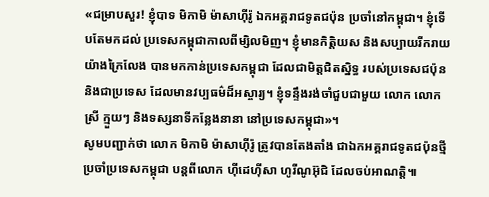«ជម្រាបសួរ! ខ្ញុំបាទ មិកាមិ ម៉ាសាហ៊ីរ៉ូ ឯកអគ្គរាជទូតជប៉ុន ប្រចាំនៅកម្ពុជា។ ខ្ញុំទើបតែមកដល់ ប្រទេសកម្ពុជាកាលពីម្សិលមិញ។ ខ្ញុំមានកិត្តិយស និងសប្បាយរីករាយយ៉ាងក្រៃលែង បានមកកាន់ប្រទេសកម្ពុជា ដែលជាមិត្តជិតស្និទ្ធ របស់ប្រទេសជប៉ុន និងជាប្រទេស ដែលមានវប្បធម៌ដ៏អស្ចារ្យ។ ខ្ញុំទន្ទឹងរង់ចាំជួបជាមួយ លោក លោកស្រី ក្មួយៗ និងទស្សនាទីកន្លែងនានា នៅប្រទេសកម្ពុជា»។
សូមបញ្ជាក់ថា លោក មិកាមិ ម៉ាសាហ៊ីរ៉ូ ត្រូវបានតែងតាំង ជាឯកអគ្គរាជទូតជប៉ុនថ្មី ប្រចាំប្រទេសកម្ពុជា បន្តពីលោក ហ៊ីដេហ៊ីសា ហូរីណូអ៊ុជិ ដែលចប់អាណត្តិ៕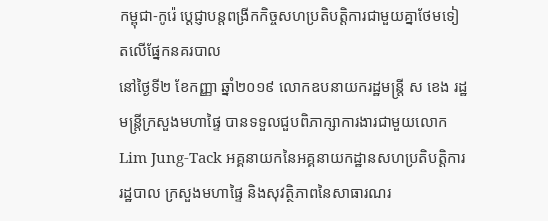កម្ពុជា-កូរ៉េ ប្ដេជ្ញាបន្តពង្រីកកិច្ចសហប្រតិបត្តិការជាមួយគ្នាថែមទៀតលើផ្នែកនគរបាល
នៅថ្ងៃទី២ ខែកញ្ញា ឆ្នាំ២០១៩ លោកឧបនាយករដ្ឋមន្រ្តី ស ខេង រដ្ឋមន្រ្តីក្រសួងមហាផ្ទៃ បានទទួលជួបពិភាក្សាការងារជាមួយលោក Lim Jung-Tack អគ្គនាយកនៃអគ្គនាយកដ្ឋានសហប្រតិបត្តិការរដ្ឋបាល ក្រសួងមហាផ្ទៃ និងសុវត្ថិភាពនៃសាធារណរ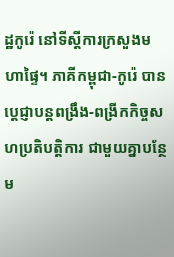ដ្ឋកូរ៉េ នៅទីស្តីការក្រសួងមហាផ្ទៃ។ ភាគីកម្ពុជា-កូរ៉េ បានប្ដេជ្ញាបន្តពង្រឹង-ពង្រីកកិច្ចសហប្រតិបត្តិការ ជាមួយគ្នាបន្ថែម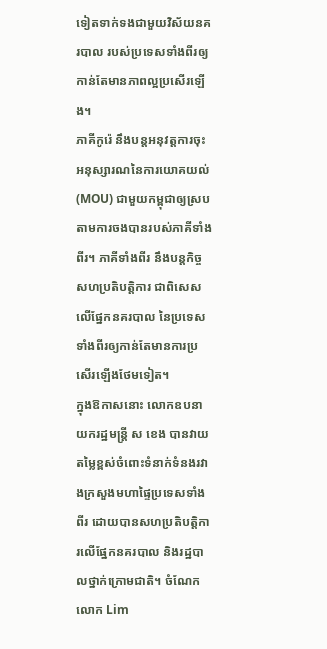ទៀតទាក់ទងជាមួយវិស័យនគរបាល របស់ប្រទេសទាំងពីរឲ្យកាន់តែមានភាពល្អប្រសើរឡើង។
ភាគីកូរ៉េ នឹងបន្តអនុវត្តការចុះអនុស្សារណនៃការយោគយល់ (MOU) ជាមួយកម្ពុជាឲ្យស្របតាមការចងបានរបស់ភាគីទាំងពីរ។ ភាគីទាំងពីរ នឹងបន្តកិច្ចសហប្រតិបត្តិការ ជាពិសេសលើផ្នែកនគរបាល នៃប្រទេសទាំងពីរឲ្យកាន់តែមានការប្រសើរឡើងថែមទៀត។
ក្នុងឱកាសនោះ លោកឧបនាយករដ្ឋមន្រ្តី ស ខេង បានវាយតម្លៃខ្ពស់ចំពោះទំនាក់ទំនងរវាងក្រសួងមហាផ្ទៃប្រទេសទាំងពីរ ដោយបានសហប្រតិបត្តិការលើផ្នែកនគរបាល និងរដ្ឋបាលថ្នាក់ក្រោមជាតិ។ ចំណែក លោក Lim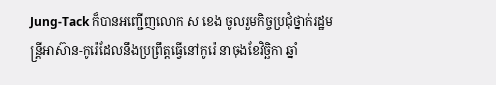Jung-Tack ក៏បានអញ្ជើញលោក ស ខេង ចូលរួមកិច្ចប្រជុំថ្នាក់រដ្ឋមន្រ្តីអាស៊ាន-កូរ៉េដែលនឹងប្រព្រឹត្តធ្វើនៅកូរ៉េ នាចុងខែវិច្ឆិកា ឆ្នាំ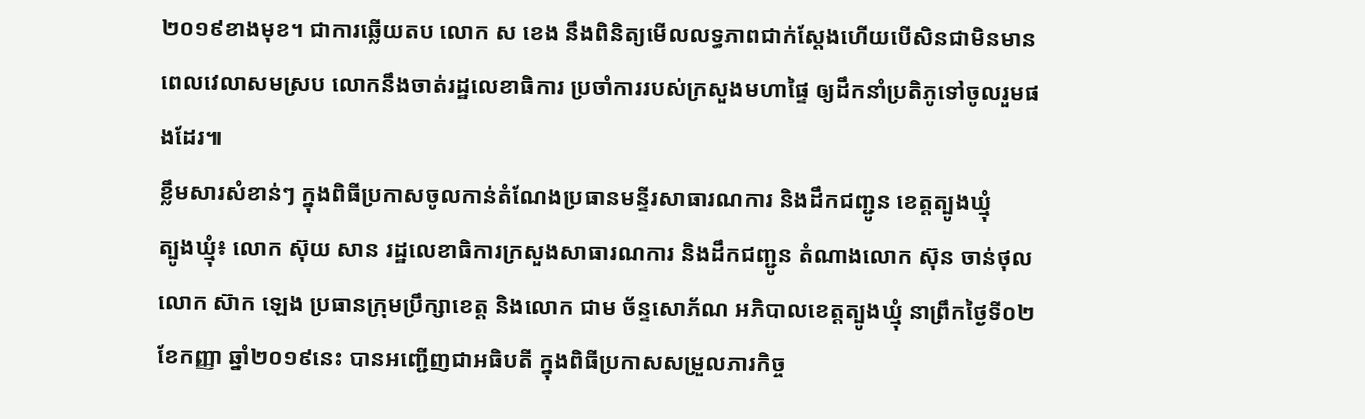២០១៩ខាងមុខ។ ជាការឆ្លើយតប លោក ស ខេង នឹងពិនិត្យមើលលទ្ធភាពជាក់ស្ដែងហើយបើសិនជាមិនមានពេលវេលាសមស្រប លោកនឹងចាត់រដ្ឋលេខាធិការ ប្រចាំការរបស់ក្រសួងមហាផ្ទៃ ឲ្យដឹកនាំប្រតិភូទៅចូលរួមផងដែរ៕
ខ្លឹមសារសំខាន់ៗ ក្នុងពិធីប្រកាសចូលកាន់តំណែងប្រធានមន្ទីរសាធារណការ និងដឹកជញ្ជូន ខេត្តត្បូងឃ្មុំ
ត្បូងឃ្មុំ៖ លោក ស៊ុយ សាន រដ្ឋលេខាធិការក្រសួងសាធារណការ និងដឹកជញ្ជូន តំណាងលោក ស៊ុន ចាន់ថុល លោក ស៊ាក ឡេង ប្រធានក្រុមប្រឹក្សាខេត្ត និងលោក ជាម ច័ន្ទសោភ័ណ អភិបាលខេត្តត្បូងឃ្មុំ នាព្រឹកថ្ងៃទី០២ ខែកញ្ញា ឆ្នាំ២០១៩នេះ បានអញ្ជើញជាអធិបតី ក្នុងពិធីប្រកាសសម្រួលភារកិច្ច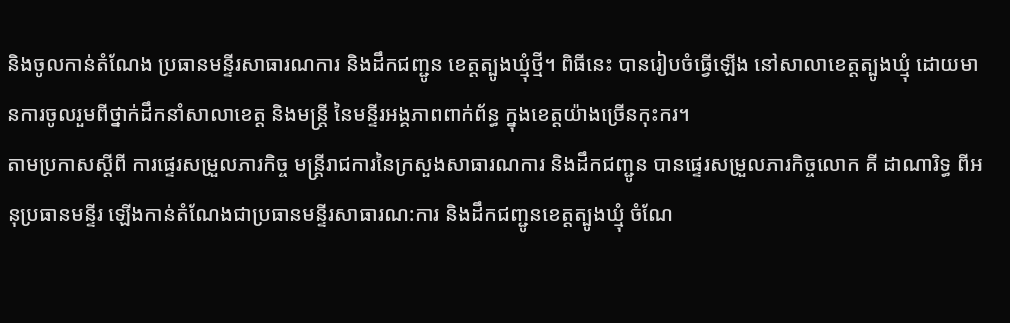និងចូលកាន់តំណែង ប្រធានមន្ទីរសាធារណការ និងដឹកជញ្ជូន ខេត្តត្បូងឃ្មុំថ្មី។ ពិធីនេះ បានរៀបចំធ្វើឡើង នៅសាលាខេត្តត្បូងឃ្មុំ ដោយមានការចូលរួមពីថ្នាក់ដឹកនាំសាលាខេត្ត និងមន្ត្រី នៃមន្ទីរអង្គភាពពាក់ព័ន្ធ ក្នុងខេត្តយ៉ាងច្រើនកុះករ។
តាមប្រកាសស្ដីពី ការផ្ទេរសម្រួលភារកិច្ច មន្ត្រីរាជការនៃក្រសួងសាធារណការ និងដឹកជញ្ជូន បានផ្ទេរសម្រួលភារកិច្ចលោក គី ដាណារិទ្ធ ពីអនុប្រធានមន្ទីរ ឡើងកាន់តំណែងជាប្រធានមន្ទីរសាធារណ:ការ និងដឹកជញ្ជូនខេត្តត្បូងឃ្មុំ ចំណែ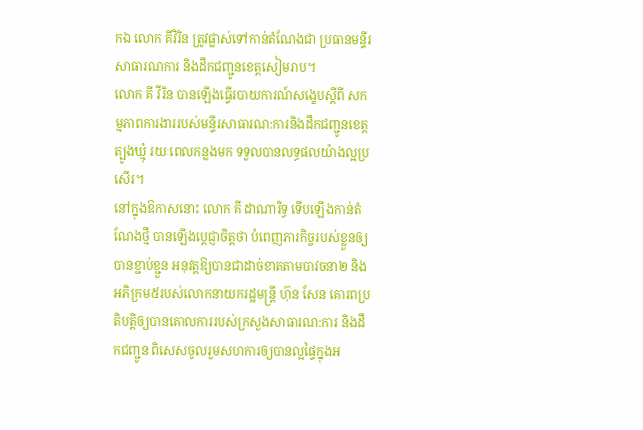កឯ លោក គីវិរិន ត្រូវផ្លាស់ទៅកាន់តំណែងជា ប្រធានមន្ទីរសាធារណការ និងដឹកជញ្ជូនខេត្តសៀមរាប។
លោក គី វីរិន បានឡើងធ្វើរបាយការណ៍សង្ខេបស្តីពី សកម្មភាពការងាររបស់មន្ទីរសាធារណ:ការនិងដឹកជញ្ជូនខេត្តត្បូងឃ្មុំ រយៈពេលកន្លងមក ទទួលបានលទ្ធផលយ៉ាងល្អប្រសើរ។
នៅក្នុងឱកាសនោះ លោក គី ដាណារិទ្ធ ទើបឡើងកាន់តំណែងថ្មី បានឡើងប្តេជ្ញាចិត្តថា បំពេញភារកិច្ចរបស់ខ្លួនឲ្យបានខ្ជាប់ខ្ជួន អនុវត្តឱ្យបានជាដាច់ខាតតាមបាវចនា២ និងអភិក្រម៥របស់លោកនាយករដ្ឋមន្រ្តី ហ៊ុន សែន គោរពប្រតិបត្តិឲ្យបានគោលការរបស់ក្រសួងសាធារណ:ការ និងដឹកជញ្ជូន ពិសេសចូលរួមសហការឲ្យបានល្អផ្ទៃក្នុងអ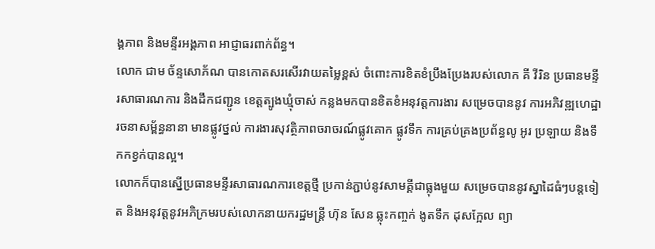ង្គភាព និងមន្ទីរអង្គភាព អាជ្ញាធរពាក់ព័ន្ធ។
លោក ជាម ច័ន្ទសោភ័ណ បានកោតសរសើរវាយតម្លៃខ្ពស់ ចំពោះការខិតខំប្រឹងប្រែងរបស់លោក គី វីរិន ប្រធានមន្ទីរសាធារណការ និងដឹកជញ្ជូន ខេត្តត្បូងឃ្មុំចាស់ កន្លងមកបានខិតខំអនុវត្តការងារ សម្រេចបាននូវ ការអភិវឌ្ឍហេដ្ឋា រចនាសម្ព័ន្ធនានា មានផ្លូវថ្នល់ ការងារសុវត្ថិភាពចរាចរណ៍ផ្លូវគោក ផ្លូវទឹក ការគ្រប់គ្រងប្រព័ន្ធលូ អូរ ប្រឡាយ និងទឹកកខ្វក់បានល្អ។
លោកក៏បានស្នើប្រធានមន្ទីរសាធារណការខេត្តថ្មី ប្រកាន់ភ្ជាប់នូវសាមគ្គីជាធ្លុងមួយ សម្រេចបាននូវស្នាដៃធំៗបន្តទៀត និងអនុវត្តនូវអភិក្រមរបស់លោកនាយករដ្ឋមន្រ្តី ហ៊ុន សែន ឆ្លុះកញ្ចក់ ងូតទឹក ដុសក្អែល ព្យា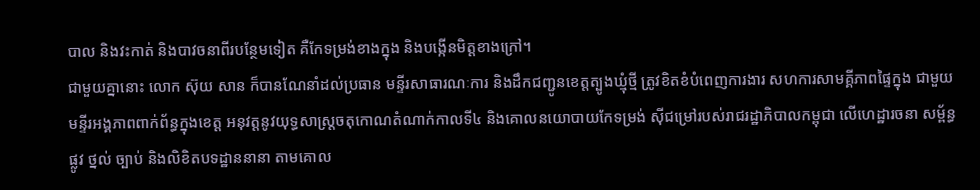បាល និងវះកាត់ និងបាវចនាពីរបន្ថែមទៀត គឺកែទម្រង់ខាងក្នុង និងបង្កើនមិត្តខាងក្រៅ។
ជាមួយគ្នានោះ លោក ស៊ុយ សាន ក៏បានណែនាំដល់ប្រធាន មន្ទីរសាធារណៈការ និងដឹកជញ្ជូនខេត្តត្បូងឃ្មុំថ្មី ត្រូវខិតខំបំពេញការងារ សហការសាមគ្គីភាពផ្ទៃក្នុង ជាមួយមន្ទីរអង្គភាពពាក់ព័ន្ធក្នុងខេត្ត អនុវត្តនូវយុទ្ធសាស្ត្រចតុកោណតំណាក់កាលទី៤ និងគោលនយោបាយកែទម្រង់ ស៊ីជម្រៅរបស់រាជរដ្ឋាភិបាលកម្ពុជា លើហេដ្ឋារចនា សម្ព័ន្ធផ្លូវ ថ្នល់ ច្បាប់ និងលិខិតបទដ្ឋាននានា តាមគោល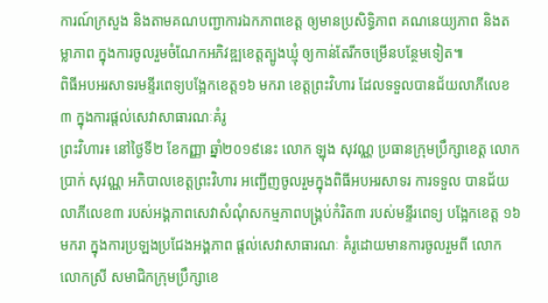ការណ៍ក្រសួង និងតាមគណបញ្ជាការឯកភាពខេត្ត ឲ្យមានប្រសិទ្ធិភាព គណនេយ្យភាព និងតម្លាភាព ក្នុងការចូលរួមចំណែកអភិវឌ្ឍខេត្តត្បូងឃ្មុំ ឲ្យកាន់តែរីកចម្រើនបន្ថែមទៀត៕
ពិធីអបអរសាទរមន្ទីរពេទ្យបង្អែកខេត្ត១៦ មករា ខេត្តព្រះវិហារ ដែលទទួលបានជ័យលាភីលេខ៣ ក្នុងការផ្ដល់សេវាសាធារណៈគំរូ
ព្រះវិហារ៖ នៅថ្ងៃទី២ ខែកញ្ញា ឆ្នាំ២០១៩នេះ លោក ឡុង សុវណ្ណ ប្រធានក្រុមប្រឹក្សាខេត្ត លោក ប្រាក់ សុវណ្ណ អភិបាលខេត្តព្រះវិហារ អញ្ជើញចូលរួមក្នុងពិធីអបអរសាទរ ការទទួល បានជ័យលាភីលេខ៣ របស់អង្គភាពសេវាសំណុំសកម្មភាពបង្គ្រប់កំរិត៣ របស់មន្ទីរពេទ្យ បង្អែកខេត្ត ១៦មករា ក្នុងការប្រឡងប្រជែងអង្គភាព ផ្ដល់សេវាសាធារណៈ គំរូដោយមានការចូលរួមពី លោក លោកស្រី សមាជិកក្រុមប្រឹក្សាខេ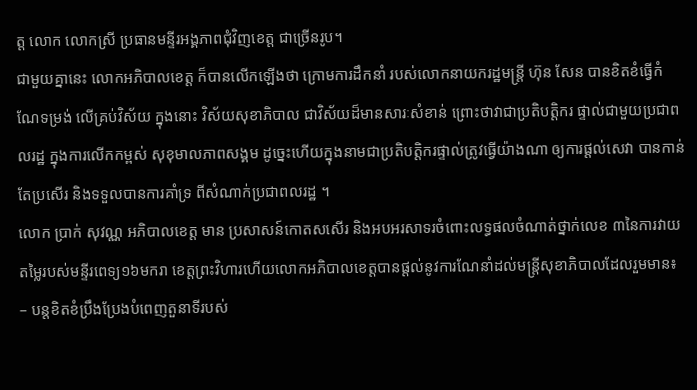ត្ត លោក លោកស្រី ប្រធានមន្ទីរអង្គភាពជុំវិញខេត្ត ជាច្រើនរូប។
ជាមួយគ្នានេះ លោកអភិបាលខេត្ត ក៏បានលើកឡើងថា ក្រោមការដឹកនាំ របស់លោកនាយករដ្ឋមន្រ្ដី ហ៊ុន សែន បានខិតខំធ្វើកំណែទម្រង់ លើគ្រប់វិស័យ ក្នុងនោះ វិស័យសុខាភិបាល ជាវិស័យដ៏មានសារៈសំខាន់ ព្រោះថាវាជាប្រតិបត្តិករ ផ្ទាល់ជាមួយប្រជាពលរដ្ឋ ក្នុងការលើកកម្ពស់ សុខុមាលភាពសង្គម ដូច្នេះហើយក្នុងនាមជាប្រតិបត្តិករផ្ទាល់ត្រូវធ្វើយ៉ាងណា ឲ្យការផ្ដល់សេវា បានកាន់តែប្រសើរ និងទទួលបានការគាំទ្រ ពីសំណាក់ប្រជាពលរដ្ឋ ។
លោក ប្រាក់ សុវណ្ណ អភិបាលខេត្ត មាន ប្រសាសន៍កោតសសើរ និងអបអរសាទរចំពោះលទ្ធផលចំណាត់ថ្នាក់លេខ ៣នៃការវាយតម្លៃរបស់មន្ទីរពេទ្យ១៦មករា ខេត្តព្រះវិហារហើយលោកអភិបាលខេត្តបានផ្តល់នូវការណែនាំដល់មន្រ្តីសុខាភិបាលដែលរួមមាន៖
– បន្តខិតខំប្រឹងប្រែងបំពេញតួនាទីរបស់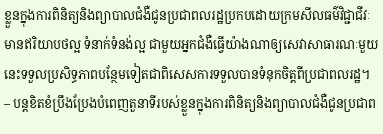ខ្លួនក្នុងការពិនិត្យនិងព្យាបាលជំងឺជូនប្រជាពលរដ្ឋប្រកបដោយក្រមសីលធម៌វិជ្ជាជីវៈ មានឥរិយាបថល្អ ទំនាក់ទំនង់ល្អ ជាមួយអ្នកជំងឺធ្វើយ៉ាងណាឲ្យសេវាសាធារណៈមួយនេះទទួលប្រសិទ្ធភាពបន្ថែមទៀតជាពិសេសការទទួលបានទំនុកចិត្តពីប្រជាពលរដ្ឋ។
– បន្តខិតខំប្រឹងប្រែងបំពេញតួនាទីរបស់ខ្លួនក្នុងការពិនិត្យនិងព្យាបាលជំងឺជូនប្រជាព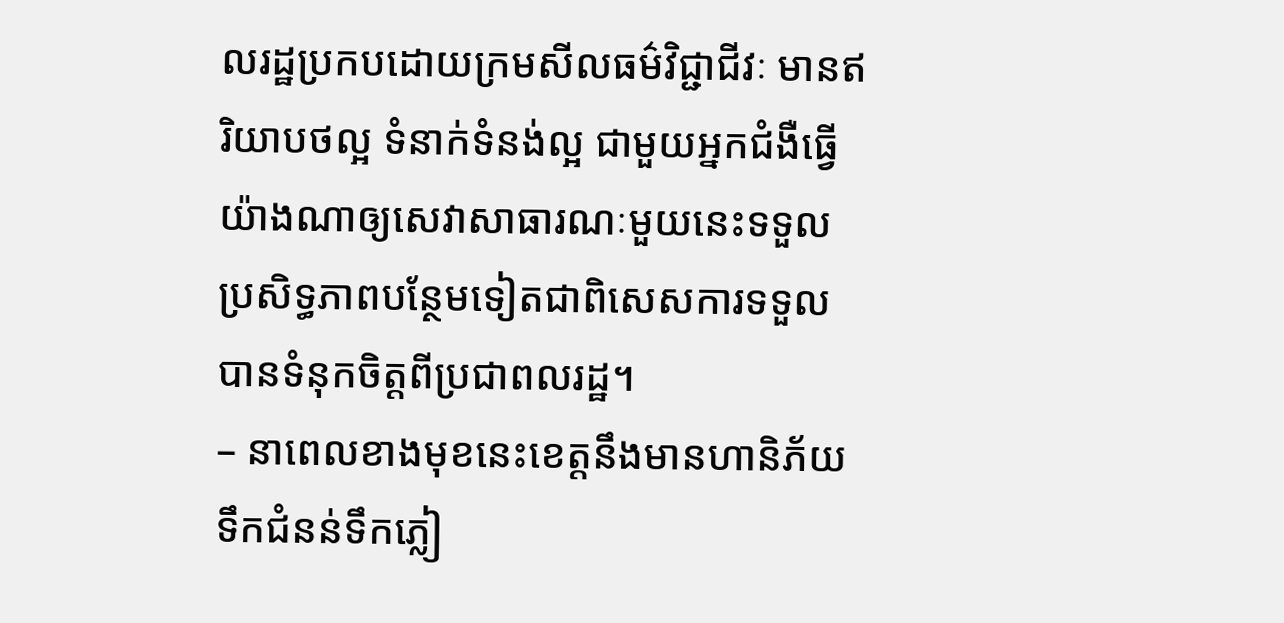លរដ្ឋប្រកបដោយក្រមសីលធម៌វិជ្ជាជីវៈ មានឥរិយាបថល្អ ទំនាក់ទំនង់ល្អ ជាមួយអ្នកជំងឺធ្វើយ៉ាងណាឲ្យសេវាសាធារណៈមួយនេះទទួលប្រសិទ្ធភាពបន្ថែមទៀតជាពិសេសការទទួលបានទំនុកចិត្តពីប្រជាពលរដ្ឋ។
– នាពេលខាងមុខនេះខេត្តនឹងមានហានិភ័យទឹកជំនន់ទឹកភ្លៀ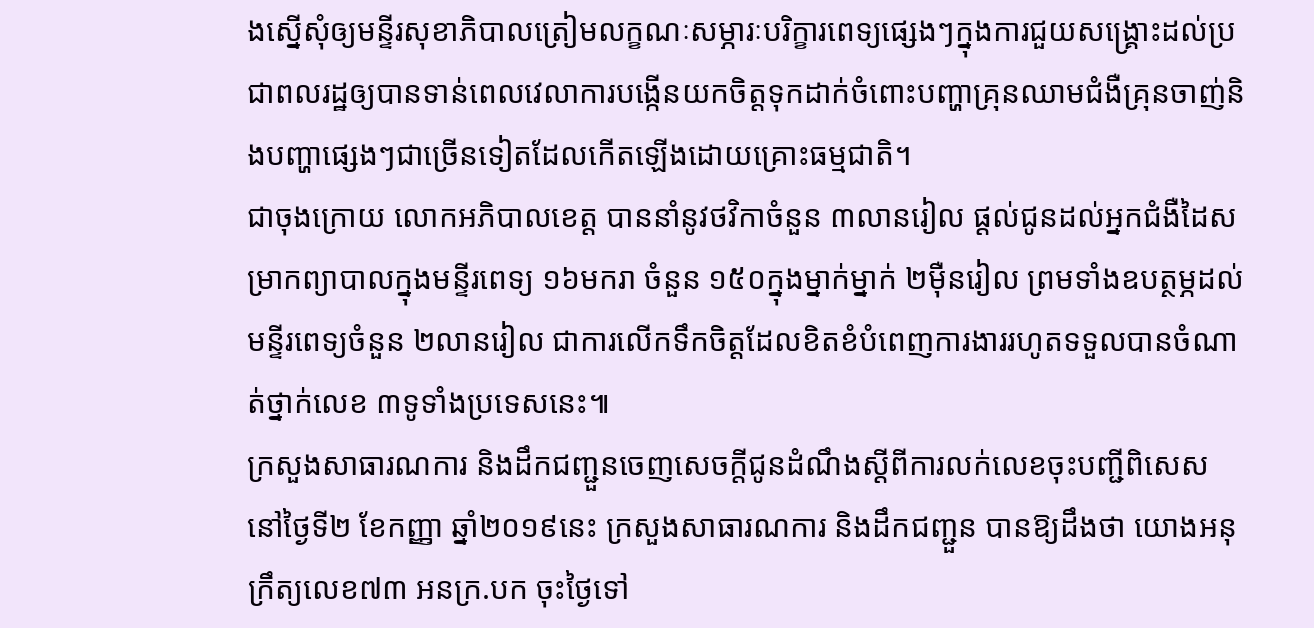ងស្នើសុំឲ្យមន្ទីរសុខាភិបាលត្រៀមលក្ខណៈសម្ភារៈបរិក្ខារពេទ្យផ្សេងៗក្នុងការជួយសង្គ្រោះដល់ប្រជាពលរដ្ឋឲ្យបានទាន់ពេលវេលាការបង្កើនយកចិត្តទុកដាក់ចំពោះបញ្ហាគ្រុនឈាមជំងឺគ្រុនចាញ់និងបញ្ហាផ្សេងៗជាច្រើនទៀតដែលកើតឡើងដោយគ្រោះធម្មជាតិ។
ជាចុងក្រោយ លោកអភិបាលខេត្ត បាននាំនូវថវិកាចំនួន ៣លានរៀល ផ្ដល់ជូនដល់អ្នកជំងឺដៃសម្រាកព្យាបាលក្នុងមន្ទីរពេទ្យ ១៦មករា ចំនួន ១៥០ក្នុងម្នាក់ម្នាក់ ២ម៉ឺនរៀល ព្រមទាំងឧបត្ថម្ភដល់មន្ទីរពេទ្យចំនួន ២លានរៀល ជាការលើកទឹកចិត្តដែលខិតខំបំពេញការងាររហូតទទួលបានចំណាត់ថ្នាក់លេខ ៣ទូទាំងប្រទេសនេះ៕
ក្រសួងសាធារណការ និងដឹកជញ្ជួនចេញសេចក្តីជូនដំណឹងស្តីពីការលក់លេខចុះបញ្ជីពិសេស
នៅថ្ងៃទី២ ខែកញ្ញា ឆ្នាំ២០១៩នេះ ក្រសួងសាធារណការ និងដឹកជញ្ជួន បានឱ្យដឹងថា យោងអនុក្រឹត្យលេខ៧៣ អនក្រ.បក ចុះថ្ងៃទៅ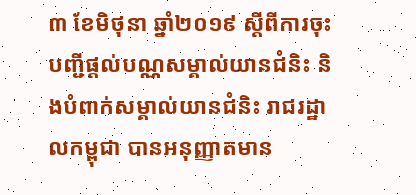៣ ខែមិថុនា ឆ្នាំ២០១៩ ស្តីពីការចុះបញ្ជីផ្តល់បណ្ណសម្គាល់យានជំនិះ និងបំពាក់សម្គាល់យានជំនិះ រាជរដ្ឋាលកម្ពុជា បានអនុញ្ញាតមាន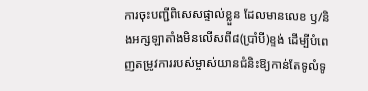ការចុះបញ្ជីពិសេសផ្ទាល់ខ្លួន ដែលមានលេខ ឫ/និងអក្សឡាតាំងមិនលើសពី៨(ប្រាំបី)ខ្ទង់ ដើម្បីបំពេញតម្រូវការរបស់ម្ចាស់យានជំនិះឱ្យកាន់តែទូលំទូ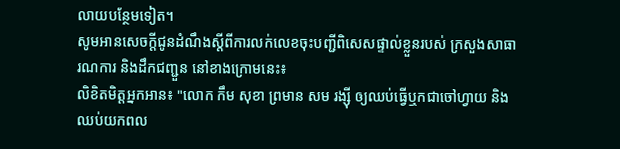លាយបន្ថែមទៀត។
សូមអានសេចក្តីជូនដំណឹងស្តីពីការលក់លេខចុះបញ្ជីពិសេសផ្ទាល់ខ្លួនរបស់ ក្រសួងសាធារណការ និងដឹកជញ្ជួន នៅខាងក្រោមនេះ៖
លិខិតមិត្តអ្នកអាន៖ "លោក កឹម សុខា ព្រមាន សម រង្ស៊ី ឲ្យឈប់ធ្វើឬកជាចៅហ្វាយ និងឈប់យកពល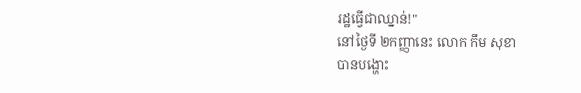រដ្ឋធ្វើជាឈ្នាន់!"
នៅថ្ងៃទី ២កញ្ញានេះ លោក កឹម សុខា
បានបង្ហោះ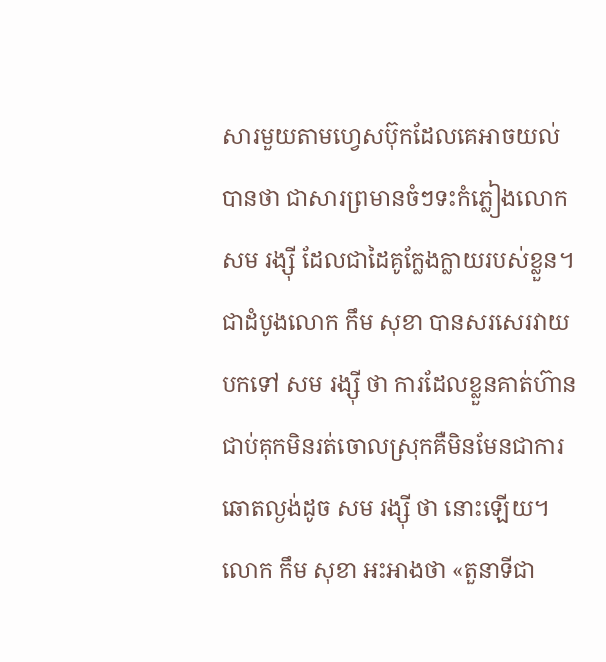សារមួយតាមហ្វេសប៊ុកដែលគេអាចយល់បានថា ជាសារព្រមានចំៗទះកំភ្លៀងលោក
សម រង្ស៊ី ដែលជាដៃគូក្លែងក្លាយរបស់ខ្លួន។
ជាដំបូងលោក កឹម សុខា បានសរសេរវាយបកទៅ សម រង្ស៊ី ថា ការដែលខ្លួនគាត់ហ៊ានជាប់គុកមិនរត់ចោលស្រុកគឺមិនមែនជាការឆោតល្ងង់ដូច សម រង្ស៊ី ថា នោះឡើយ។ លោក កឹម សុខា អះអាងថា «តួនាទីជា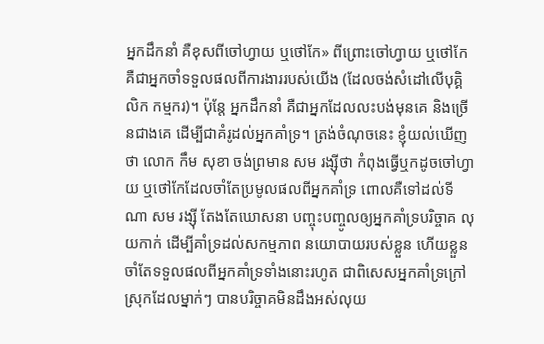អ្នកដឹកនាំ គឺខុសពីចៅហ្វាយ ឬថៅកែ» ពីព្រោះចៅហ្វាយ ឬថៅកែ គឺជាអ្នកចាំទទួលផលពីការងាររបស់យើង (ដែលចង់សំដៅលើបុគ្គិលិក កម្មករ)។ ប៉ុន្តែ អ្នកដឹកនាំ គឺជាអ្នកដែលលះបង់មុនគេ និងច្រើនជាងគេ ដើម្បីជាគំរូដល់អ្នកគាំទ្រ។ ត្រង់ចំណុចនេះ ខ្ញុំយល់ឃើញថា លោក កឹម សុខា ចង់ព្រមាន សម រង្ស៊ីថា កំពុងធ្វើឬកដូចចៅហ្វាយ ឬថៅកែដែលចាំតែប្រមូលផលពីអ្នកគាំទ្រ ពោលគឺទៅដល់ទីណា សម រង្ស៊ី តែងតែឃោសនា បញ្ចុះបញ្ចូលឲ្យអ្នកគាំទ្របរិច្ចាគ លុយកាក់ ដើម្បីគាំទ្រដល់សកម្មភាព នយោបាយរបស់ខ្លួន ហើយខ្លួនចាំតែទទួលផលពីអ្នកគាំទ្រទាំងនោះរហូត ជាពិសេសអ្នកគាំទ្រក្រៅស្រុកដែលម្នាក់ៗ បានបរិច្ចាគមិនដឹងអស់លុយ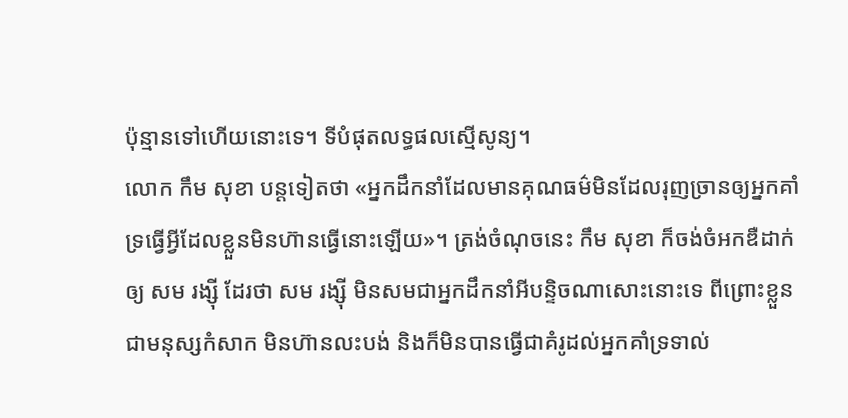ប៉ុន្មានទៅហើយនោះទេ។ ទីបំផុតលទ្ធផលស្មើសូន្យ។
លោក កឹម សុខា បន្តទៀតថា «អ្នកដឹកនាំដែលមានគុណធម៌មិនដែលរុញច្រានឲ្យអ្នកគាំទ្រធ្វើអ្វីដែលខ្លួនមិនហ៊ានធ្វើនោះឡើយ»។ ត្រង់ចំណុចនេះ កឹម សុខា ក៏ចង់ចំអកឌឺដាក់ឲ្យ សម រង្ស៊ី ដែរថា សម រង្ស៊ី មិនសមជាអ្នកដឹកនាំអីបន្ទិចណាសោះនោះទេ ពីព្រោះខ្លួនជាមនុស្សកំសាក មិនហ៊ានលះបង់ និងក៏មិនបានធ្វើជាគំរូដល់អ្នកគាំទ្រទាល់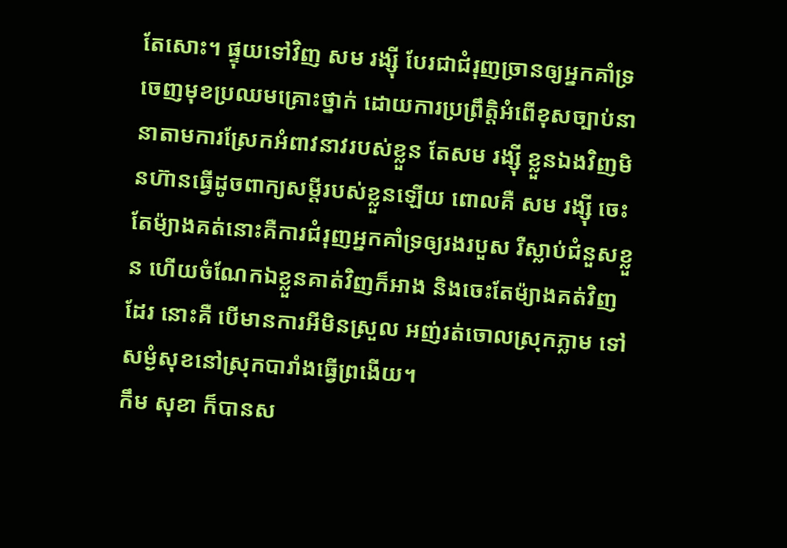តែសោះ។ ផ្ទុយទៅវិញ សម រង្ស៊ី បែរជាជំរុញច្រានឲ្យអ្នកគាំទ្រចេញមុខប្រឈមគ្រោះថ្នាក់ ដោយការប្រព្រឹត្តិអំពើខុសច្បាប់នានាតាមការស្រែកអំពាវនាវរបស់ខ្លួន តែសម រង្ស៊ី ខ្លួនឯងវិញមិនហ៊ានធ្វើដូចពាក្យសម្តីរបស់ខ្លួនឡើយ ពោលគឺ សម រង្ស៊ី ចេះតែម៉្យាងគត់នោះគឺការជំរុញអ្នកគាំទ្រឲ្យរងរបួស រឺស្លាប់ជំនួសខ្លួន ហើយចំណែកឯខ្លួនគាត់វិញក៏អាង និងចេះតែម៉្យាងគត់វិញដែរ នោះគឺ បើមានការអីមិនស្រួល អញ់រត់ចោលស្រុកភ្លាម ទៅសម្ងំសុខនៅស្រុកបារាំងធ្វើព្រងើយ។
កឹម សុខា ក៏បានស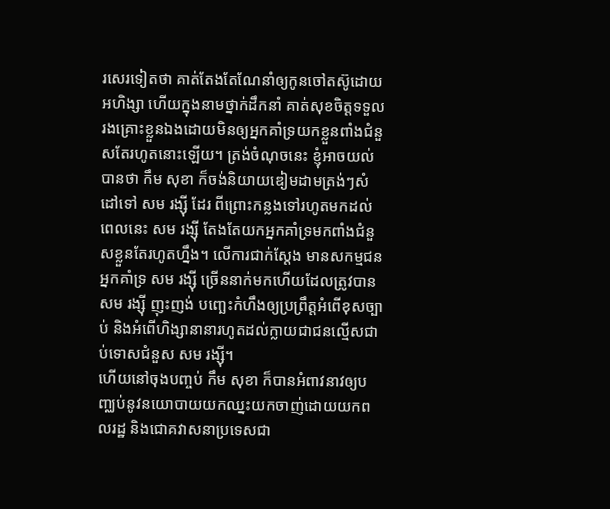រសេរទៀតថា គាត់តែងតែណែនាំឲ្យកូនចៅតស៊ូដោយអហិង្សា ហើយក្នុងនាមថ្នាក់ដឹកនាំ គាត់សុខចិត្តទទួលរងគ្រោះខ្លួនឯងដោយមិនឲ្យអ្នកគាំទ្រយកខ្លួនពាំងជំនួសតែរហូតនោះឡើយ។ ត្រង់ចំណុចនេះ ខ្ញុំអាចយល់បានថា កឹម សុខា ក៏ចង់និយាយឌៀមដាមត្រង់ៗសំដៅទៅ សម រង្ស៊ី ដែរ ពីព្រោះកន្លងទៅរហូតមកដល់ពេលនេះ សម រង្ស៊ី តែងតែយកអ្នកគាំទ្រមកពាំងជំនួសខ្លួនតែរហូតហ្នឹង។ លើការជាក់ស្តែង មានសកម្មជនអ្នកគាំទ្រ សម រង្ស៊ី ច្រើននាក់មកហើយដែលត្រូវបាន សម រង្ស៊ី ញុះញង់ បញ្ឆេះកំហឹងឲ្យប្រព្រឹត្តអំពើខុសច្បាប់ និងអំពើហិង្សានានារហូតដល់ក្លាយជាជនល្មើសជាប់ទោសជំនួស សម រង្ស៊ី។
ហើយនៅចុងបញ្ចប់ កឹម សុខា ក៏បានអំពាវនាវឲ្យបញ្ឈប់នូវនយោបាយយកឈ្នះយកចាញ់ដោយយកពលរដ្ឋ និងជោគវាសនាប្រទេសជា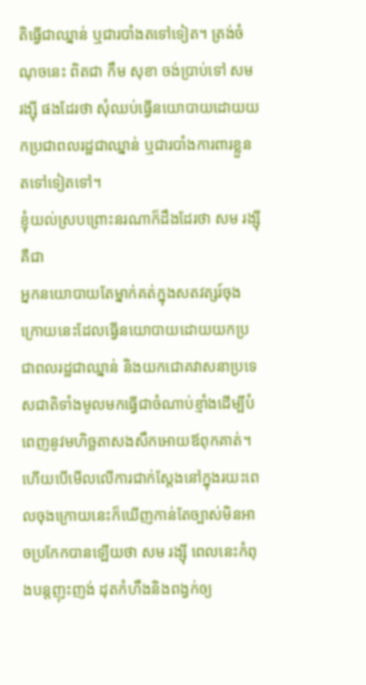តិធ្វើជាឈ្នាន់ ឬជារបាំងតទៅទៀត។ ត្រង់ចំណុចនេះ ពិតជា កឹម សុខា ចង់ប្រាប់ទៅ សម រង្ស៊ី ផងដែរថា សុំឈប់ធ្វើនយោបាយដោយយកប្រជាពលរដ្ឋជាឈ្នាន់ ឬជារបាំងការពារខ្លួនតទៅទៀតទៅ។
ខ្ញុំយល់ស្របព្រោះនរណាក៏ដឹងដែរថា សម រង្ស៊ី គឺជា
អ្នកនយោបាយតែម្នាក់គត់ក្នុងសតវត្សរ៍ចុងក្រោយនេះដែលធ្វើនយោបាយដោយយកប្រជាពលរដ្ឋជាឈ្នាន់ និងយកជោគវាសនាប្រទេសជាតិទាំងមូលមកធ្វើជាចំណាប់ខ្មាំងដើម្បីបំពេញនូវមហិច្ឆតាសងសឹកអោយឪពុកគាត់។ ហើយបើមើលលើការជាក់ស្តែងនៅក្នុងរយះពេលចុងក្រោយនេះក៏ឃើញកាន់តែច្បាស់មិនអាចប្រកែកបានឡើយថា សម រង្ស៊ី ពេលនេះកំពុងបន្តញុះញង់ ដុតកំហឹងនិងពង្វក់ឲ្យ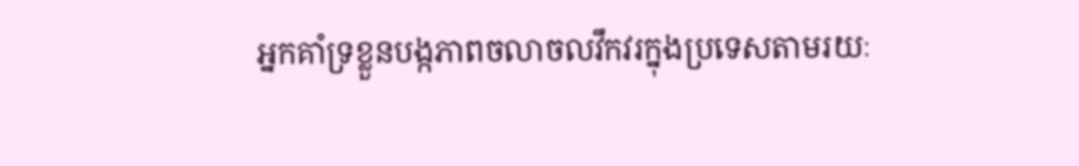អ្នកគាំទ្រខ្លួនបង្កភាពចលាចលវឹកវរក្នុងប្រទេសតាមរយៈ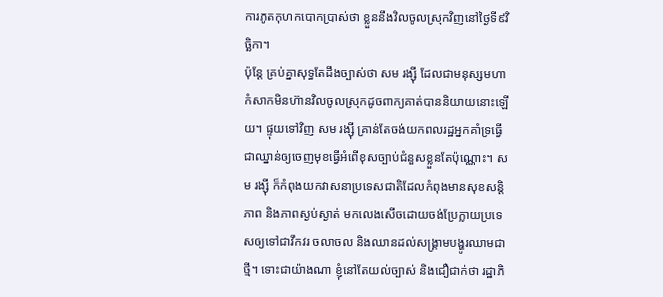ការភូតកុហកបោកប្រាស់ថា ខ្លួននឹងវិលចូលស្រុកវិញនៅថ្ងៃទី៩វិច្ឆិកា។
ប៉ុន្តែ គ្រប់គ្នាសុទ្ធតែដឹងច្បាស់ថា សម រង្ស៊ី ដែលជាមនុស្សមហាកំសាកមិនហ៊ានវិលចូលស្រុកដូចពាក្យគាត់បាននិយាយនោះឡើយ។ ផ្ទុយទៅវិញ សម រង្ស៊ី គ្រាន់តែចង់យកពលរដ្ឋអ្នកគាំទ្រធ្វើជាឈ្នាន់ឲ្យចេញមុខធ្វើអំពើខុសច្បាប់ជំនួសខ្លួនតែប៉ុណ្ណោះ។ សម រង្ស៊ី ក៏កំពុងយកវាសនាប្រទេសជាតិដែលកំពុងមានសុខសន្តិភាព និងភាពស្ងប់ស្ងាត់ មកលេងសើចដោយចង់ប្រែក្លាយប្រទេសឲ្យទៅជាវឹកវរ ចលាចល និងឈានដល់សង្គ្រាមបង្ហូរឈាមជាថ្មី។ ទោះជាយ៉ាងណា ខ្ញុំនៅតែយល់ច្បាស់ និងជឿជាក់ថា រដ្ឋាភិ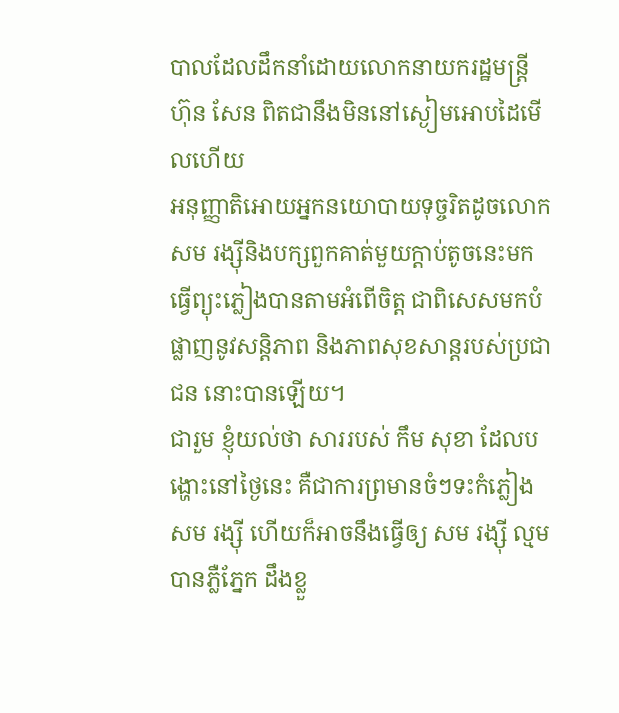បាលដែលដឹកនាំដោយលោកនាយករដ្ឋមន្ត្រី ហ៊ុន សែន ពិតជានឹងមិននៅស្ងៀមអោបដៃមើលហើយ
អនុញ្ញាតិអោយអ្នកនយោបាយទុច្ចរិតដូចលោក សម រង្ស៊ីនិងបក្សពួកគាត់មួយក្តាប់តូចនេះមកធ្វើព្យុះភ្លៀងបានតាមអំពើចិត្ត ជាពិសេសមកបំផ្លាញនូវសន្តិភាព និងភាពសុខសាន្តរបស់ប្រជាជន នោះបានឡើយ។
ជារួម ខ្ញុំយល់ថា សាររបស់ កឹម សុខា ដែលបង្ហោះនៅថ្ងៃនេះ គឺជាការព្រមានចំៗទះកំភ្លៀង សម រង្ស៊ី ហើយក៏អាចនឹងធ្វើឲ្យ សម រង្ស៊ី ល្មមបានភ្លឺភ្នែក ដឹងខ្លួ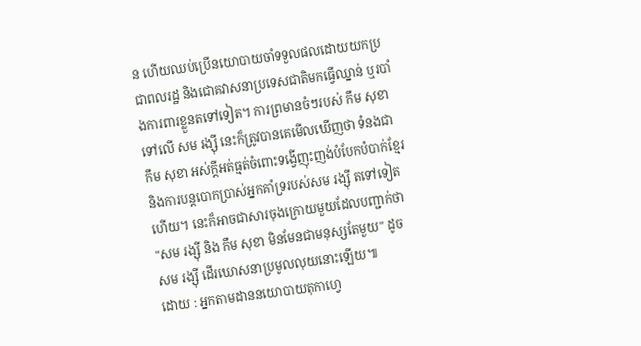ន ហើយឈប់ប្រើនយោបាយចាំទទួលផលដោយយកប្រជាពលរដ្ឋ និងជោគវាសនាប្រទេសជាតិមកធ្វើឈ្នាន់ ឬរបាំងការពារខ្លួនតទៅទៀត។ ការព្រមានចំៗរបស់ កឹម សុខា ទៅលើ សម រង្ស៊ី នេះក៏ត្រូវបានគេមើលឃើញថា ទំនងជា កឹម សុខា អស់ក្តីអត់ធ្មត់ចំពោះទង្វើញុះញង់បំបែកបំបាក់ខ្មែរ និងការបន្តបោកប្រាស់អ្នកគាំទ្ររបស់សម រង្ស៊ី តទៅទៀតហើយ។ នេះក៏អាចជាសារចុងក្រោយមួយដែលបញ្ជាក់ថា "សម រង្ស៊ី និង កឹម សុខា មិនមែនជាមនុស្សតែមួយ" ដូច សម រង្ស៊ី ដើរឃោសនាប្រមូលលុយនោះឡើយ៕
ដោយ : អ្នកតាមដាននយោបាយតុកាហ្វេ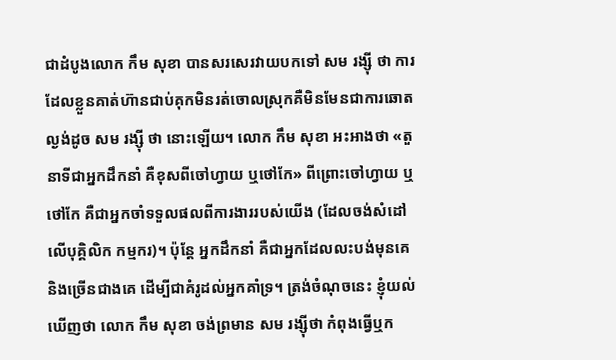ជាដំបូងលោក កឹម សុខា បានសរសេរវាយបកទៅ សម រង្ស៊ី ថា ការដែលខ្លួនគាត់ហ៊ានជាប់គុកមិនរត់ចោលស្រុកគឺមិនមែនជាការឆោតល្ងង់ដូច សម រង្ស៊ី ថា នោះឡើយ។ លោក កឹម សុខា អះអាងថា «តួនាទីជាអ្នកដឹកនាំ គឺខុសពីចៅហ្វាយ ឬថៅកែ» ពីព្រោះចៅហ្វាយ ឬថៅកែ គឺជាអ្នកចាំទទួលផលពីការងាររបស់យើង (ដែលចង់សំដៅលើបុគ្គិលិក កម្មករ)។ ប៉ុន្តែ អ្នកដឹកនាំ គឺជាអ្នកដែលលះបង់មុនគេ និងច្រើនជាងគេ ដើម្បីជាគំរូដល់អ្នកគាំទ្រ។ ត្រង់ចំណុចនេះ ខ្ញុំយល់ឃើញថា លោក កឹម សុខា ចង់ព្រមាន សម រង្ស៊ីថា កំពុងធ្វើឬក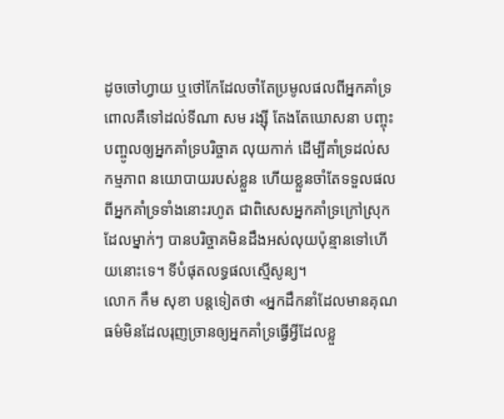ដូចចៅហ្វាយ ឬថៅកែដែលចាំតែប្រមូលផលពីអ្នកគាំទ្រ ពោលគឺទៅដល់ទីណា សម រង្ស៊ី តែងតែឃោសនា បញ្ចុះបញ្ចូលឲ្យអ្នកគាំទ្របរិច្ចាគ លុយកាក់ ដើម្បីគាំទ្រដល់សកម្មភាព នយោបាយរបស់ខ្លួន ហើយខ្លួនចាំតែទទួលផលពីអ្នកគាំទ្រទាំងនោះរហូត ជាពិសេសអ្នកគាំទ្រក្រៅស្រុកដែលម្នាក់ៗ បានបរិច្ចាគមិនដឹងអស់លុយប៉ុន្មានទៅហើយនោះទេ។ ទីបំផុតលទ្ធផលស្មើសូន្យ។
លោក កឹម សុខា បន្តទៀតថា «អ្នកដឹកនាំដែលមានគុណធម៌មិនដែលរុញច្រានឲ្យអ្នកគាំទ្រធ្វើអ្វីដែលខ្លួ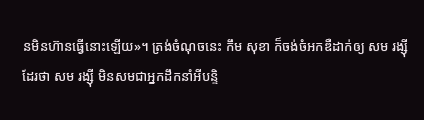នមិនហ៊ានធ្វើនោះឡើយ»។ ត្រង់ចំណុចនេះ កឹម សុខា ក៏ចង់ចំអកឌឺដាក់ឲ្យ សម រង្ស៊ី ដែរថា សម រង្ស៊ី មិនសមជាអ្នកដឹកនាំអីបន្ទិ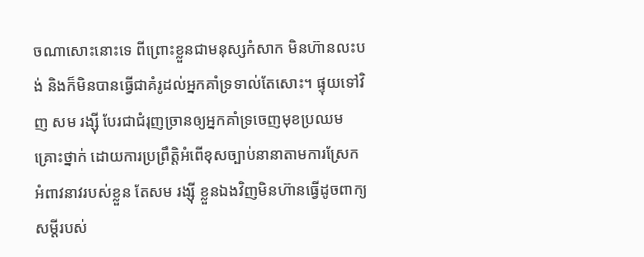ចណាសោះនោះទេ ពីព្រោះខ្លួនជាមនុស្សកំសាក មិនហ៊ានលះបង់ និងក៏មិនបានធ្វើជាគំរូដល់អ្នកគាំទ្រទាល់តែសោះ។ ផ្ទុយទៅវិញ សម រង្ស៊ី បែរជាជំរុញច្រានឲ្យអ្នកគាំទ្រចេញមុខប្រឈមគ្រោះថ្នាក់ ដោយការប្រព្រឹត្តិអំពើខុសច្បាប់នានាតាមការស្រែកអំពាវនាវរបស់ខ្លួន តែសម រង្ស៊ី ខ្លួនឯងវិញមិនហ៊ានធ្វើដូចពាក្យសម្តីរបស់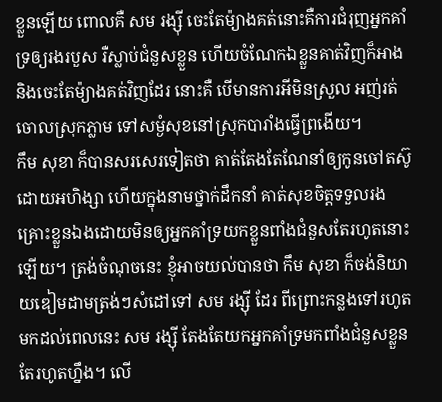ខ្លួនឡើយ ពោលគឺ សម រង្ស៊ី ចេះតែម៉្យាងគត់នោះគឺការជំរុញអ្នកគាំទ្រឲ្យរងរបួស រឺស្លាប់ជំនួសខ្លួន ហើយចំណែកឯខ្លួនគាត់វិញក៏អាង និងចេះតែម៉្យាងគត់វិញដែរ នោះគឺ បើមានការអីមិនស្រួល អញ់រត់ចោលស្រុកភ្លាម ទៅសម្ងំសុខនៅស្រុកបារាំងធ្វើព្រងើយ។
កឹម សុខា ក៏បានសរសេរទៀតថា គាត់តែងតែណែនាំឲ្យកូនចៅតស៊ូដោយអហិង្សា ហើយក្នុងនាមថ្នាក់ដឹកនាំ គាត់សុខចិត្តទទួលរងគ្រោះខ្លួនឯងដោយមិនឲ្យអ្នកគាំទ្រយកខ្លួនពាំងជំនួសតែរហូតនោះឡើយ។ ត្រង់ចំណុចនេះ ខ្ញុំអាចយល់បានថា កឹម សុខា ក៏ចង់និយាយឌៀមដាមត្រង់ៗសំដៅទៅ សម រង្ស៊ី ដែរ ពីព្រោះកន្លងទៅរហូតមកដល់ពេលនេះ សម រង្ស៊ី តែងតែយកអ្នកគាំទ្រមកពាំងជំនួសខ្លួនតែរហូតហ្នឹង។ លើ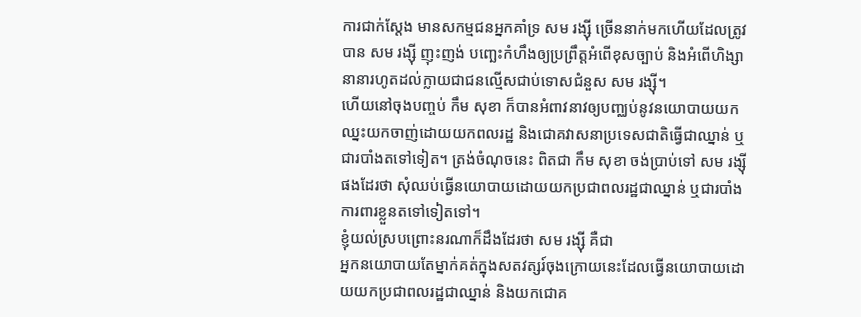ការជាក់ស្តែង មានសកម្មជនអ្នកគាំទ្រ សម រង្ស៊ី ច្រើននាក់មកហើយដែលត្រូវបាន សម រង្ស៊ី ញុះញង់ បញ្ឆេះកំហឹងឲ្យប្រព្រឹត្តអំពើខុសច្បាប់ និងអំពើហិង្សានានារហូតដល់ក្លាយជាជនល្មើសជាប់ទោសជំនួស សម រង្ស៊ី។
ហើយនៅចុងបញ្ចប់ កឹម សុខា ក៏បានអំពាវនាវឲ្យបញ្ឈប់នូវនយោបាយយកឈ្នះយកចាញ់ដោយយកពលរដ្ឋ និងជោគវាសនាប្រទេសជាតិធ្វើជាឈ្នាន់ ឬជារបាំងតទៅទៀត។ ត្រង់ចំណុចនេះ ពិតជា កឹម សុខា ចង់ប្រាប់ទៅ សម រង្ស៊ី ផងដែរថា សុំឈប់ធ្វើនយោបាយដោយយកប្រជាពលរដ្ឋជាឈ្នាន់ ឬជារបាំងការពារខ្លួនតទៅទៀតទៅ។
ខ្ញុំយល់ស្របព្រោះនរណាក៏ដឹងដែរថា សម រង្ស៊ី គឺជា
អ្នកនយោបាយតែម្នាក់គត់ក្នុងសតវត្សរ៍ចុងក្រោយនេះដែលធ្វើនយោបាយដោយយកប្រជាពលរដ្ឋជាឈ្នាន់ និងយកជោគ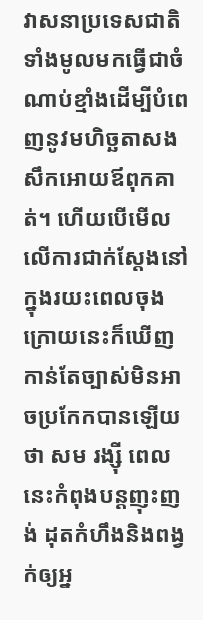វាសនាប្រទេសជាតិទាំងមូលមកធ្វើជាចំណាប់ខ្មាំងដើម្បីបំពេញនូវមហិច្ឆតាសងសឹកអោយឪពុកគាត់។ ហើយបើមើលលើការជាក់ស្តែងនៅក្នុងរយះពេលចុងក្រោយនេះក៏ឃើញកាន់តែច្បាស់មិនអាចប្រកែកបានឡើយថា សម រង្ស៊ី ពេលនេះកំពុងបន្តញុះញង់ ដុតកំហឹងនិងពង្វក់ឲ្យអ្ន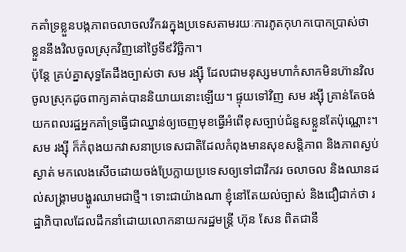កគាំទ្រខ្លួនបង្កភាពចលាចលវឹកវរក្នុងប្រទេសតាមរយៈការភូតកុហកបោកប្រាស់ថា ខ្លួននឹងវិលចូលស្រុកវិញនៅថ្ងៃទី៩វិច្ឆិកា។
ប៉ុន្តែ គ្រប់គ្នាសុទ្ធតែដឹងច្បាស់ថា សម រង្ស៊ី ដែលជាមនុស្សមហាកំសាកមិនហ៊ានវិលចូលស្រុកដូចពាក្យគាត់បាននិយាយនោះឡើយ។ ផ្ទុយទៅវិញ សម រង្ស៊ី គ្រាន់តែចង់យកពលរដ្ឋអ្នកគាំទ្រធ្វើជាឈ្នាន់ឲ្យចេញមុខធ្វើអំពើខុសច្បាប់ជំនួសខ្លួនតែប៉ុណ្ណោះ។ សម រង្ស៊ី ក៏កំពុងយកវាសនាប្រទេសជាតិដែលកំពុងមានសុខសន្តិភាព និងភាពស្ងប់ស្ងាត់ មកលេងសើចដោយចង់ប្រែក្លាយប្រទេសឲ្យទៅជាវឹកវរ ចលាចល និងឈានដល់សង្គ្រាមបង្ហូរឈាមជាថ្មី។ ទោះជាយ៉ាងណា ខ្ញុំនៅតែយល់ច្បាស់ និងជឿជាក់ថា រដ្ឋាភិបាលដែលដឹកនាំដោយលោកនាយករដ្ឋមន្ត្រី ហ៊ុន សែន ពិតជានឹ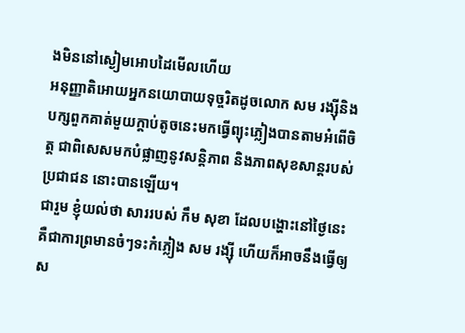ងមិននៅស្ងៀមអោបដៃមើលហើយ
អនុញ្ញាតិអោយអ្នកនយោបាយទុច្ចរិតដូចលោក សម រង្ស៊ីនិងបក្សពួកគាត់មួយក្តាប់តូចនេះមកធ្វើព្យុះភ្លៀងបានតាមអំពើចិត្ត ជាពិសេសមកបំផ្លាញនូវសន្តិភាព និងភាពសុខសាន្តរបស់ប្រជាជន នោះបានឡើយ។
ជារួម ខ្ញុំយល់ថា សាររបស់ កឹម សុខា ដែលបង្ហោះនៅថ្ងៃនេះ គឺជាការព្រមានចំៗទះកំភ្លៀង សម រង្ស៊ី ហើយក៏អាចនឹងធ្វើឲ្យ ស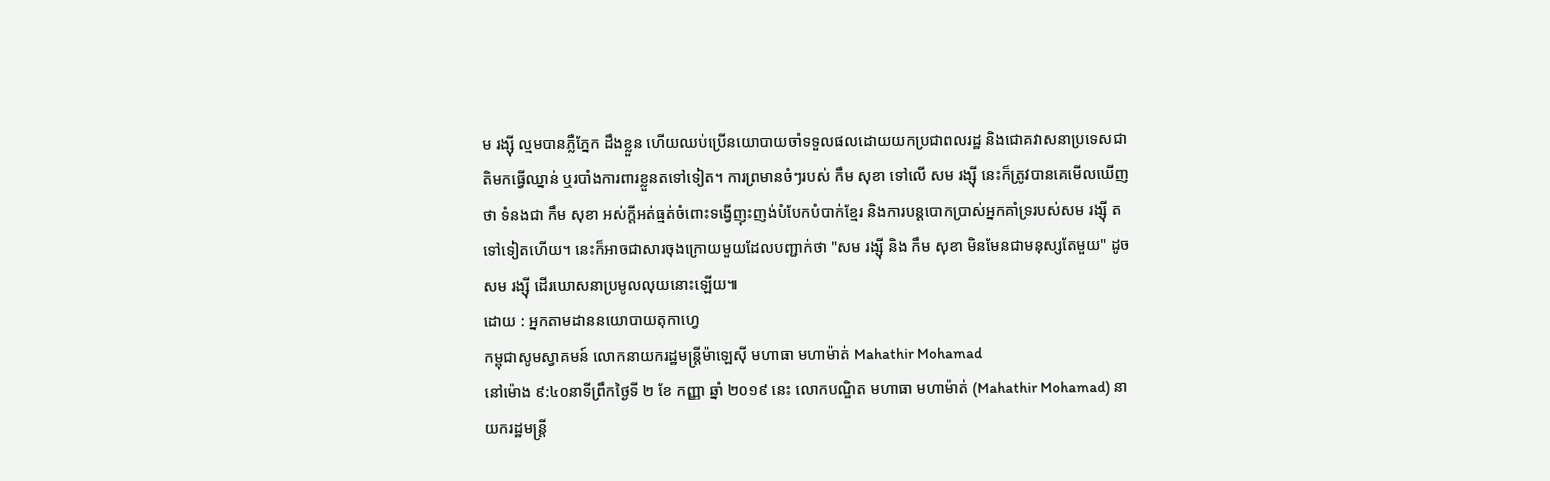ម រង្ស៊ី ល្មមបានភ្លឺភ្នែក ដឹងខ្លួន ហើយឈប់ប្រើនយោបាយចាំទទួលផលដោយយកប្រជាពលរដ្ឋ និងជោគវាសនាប្រទេសជាតិមកធ្វើឈ្នាន់ ឬរបាំងការពារខ្លួនតទៅទៀត។ ការព្រមានចំៗរបស់ កឹម សុខា ទៅលើ សម រង្ស៊ី នេះក៏ត្រូវបានគេមើលឃើញថា ទំនងជា កឹម សុខា អស់ក្តីអត់ធ្មត់ចំពោះទង្វើញុះញង់បំបែកបំបាក់ខ្មែរ និងការបន្តបោកប្រាស់អ្នកគាំទ្ររបស់សម រង្ស៊ី តទៅទៀតហើយ។ នេះក៏អាចជាសារចុងក្រោយមួយដែលបញ្ជាក់ថា "សម រង្ស៊ី និង កឹម សុខា មិនមែនជាមនុស្សតែមួយ" ដូច សម រង្ស៊ី ដើរឃោសនាប្រមូលលុយនោះឡើយ៕
ដោយ : អ្នកតាមដាននយោបាយតុកាហ្វេ
កម្ពុជាសូមស្វាគមន៍ លោកនាយករដ្ឋមន្ត្រីម៉ាឡេស៊ី មហាធា មហាម៉ាត់ Mahathir Mohamad
នៅម៉ោង ៩:៤០នាទីព្រឹកថ្ងៃទី ២ ខែ កញ្ញា ឆ្នាំ ២០១៩ នេះ លោកបណ្ឌិត មហាធា មហាម៉ាត់ (Mahathir Mohamad) នាយករដ្ឋមន្ត្រី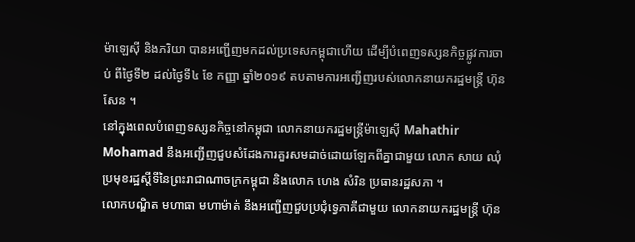ម៉ាឡេស៊ី និងភរិយា បានអញ្ជើញមកដល់ប្រទេសកម្ពុជាហើយ ដើម្បីបំពេញទស្សនកិច្ចផ្លូវការចាប់ ពីថ្ងៃទី២ ដល់ថ្ងៃទី៤ ខែ កញ្ញា ឆ្នាំ២០១៩ តបតាមការអញ្ជើញរបស់លោកនាយករដ្ឋមន្រ្តី ហ៊ុន សែន ។
នៅក្នុងពេលបំពេញទស្សនកិច្ចនៅកម្ពុជា លោកនាយករដ្ឋមន្ត្រីម៉ាឡេស៊ី Mahathir Mohamad នឹងអញ្ជើញជួបសំដែងការគួរសមដាច់ដោយឡែកពីគ្នាជាមួយ លោក សាយ ឈុំ ប្រមុខរដ្ឋស្តីទីនៃព្រះរាជាណាចក្រកម្ពុជា និងលោក ហេង សំរិន ប្រធានរដ្ឋសភា ។
លោកបណ្ឌិត មហាធា មហាម៉ាត់ នឹងអញ្ជើញជួបប្រជុំទ្វេភាគីជាមួយ លោកនាយករដ្ឋមន្ត្រី ហ៊ុន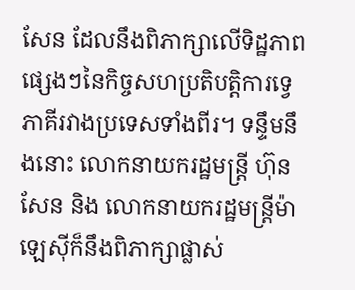សែន ដែលនឹងពិភាក្សាលើទិដ្ឋភាពផ្សេងៗនៃកិច្ចសហប្រតិបត្តិការទ្វេភាគីរវាងប្រទេសទាំងពីរ។ ទន្ទឹមនឹងនោះ លោកនាយករដ្ឋមន្ត្រី ហ៊ុន សែន និង លោកនាយករដ្ឋមន្រ្តីម៉ាឡេស៊ីក៏នឹងពិភាក្សាផ្លាស់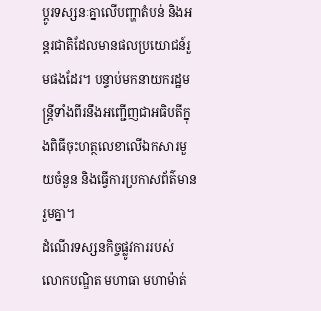ប្តូរទស្សនៈគ្នាលើបញ្ហាតំបន់ និងអន្តរជាតិដែលមានផលប្រយោជន៍រួមផងដែរ។ បន្ទាប់មកនាយករដ្ឋមន្រ្តីទាំងពីរនឹងអញ្ជើញជាអធិបតីក្នុងពិធីចុះហត្ថលេខាលើឯកសារមួយចំនួន និងធ្វើការប្រកាសព័ត៌មានរួមគ្នា។
ដំណើរទស្សនកិច្ចផ្លូវការរបស់ លោកបណ្ឌិត មហាធា មហាម៉ាត់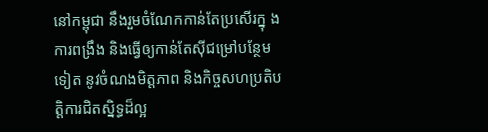នៅកម្ពុជា នឹងរួមចំណែកកាន់តែប្រសើរក្នុ ងការពង្រឹង និងធ្វើឲ្យកាន់តែស៊ីជម្រៅបន្ថែមទៀត នូវចំណងមិត្តភាព និងកិច្ចសហប្រតិបត្តិការជិតស្និទ្ធដ៏ល្អ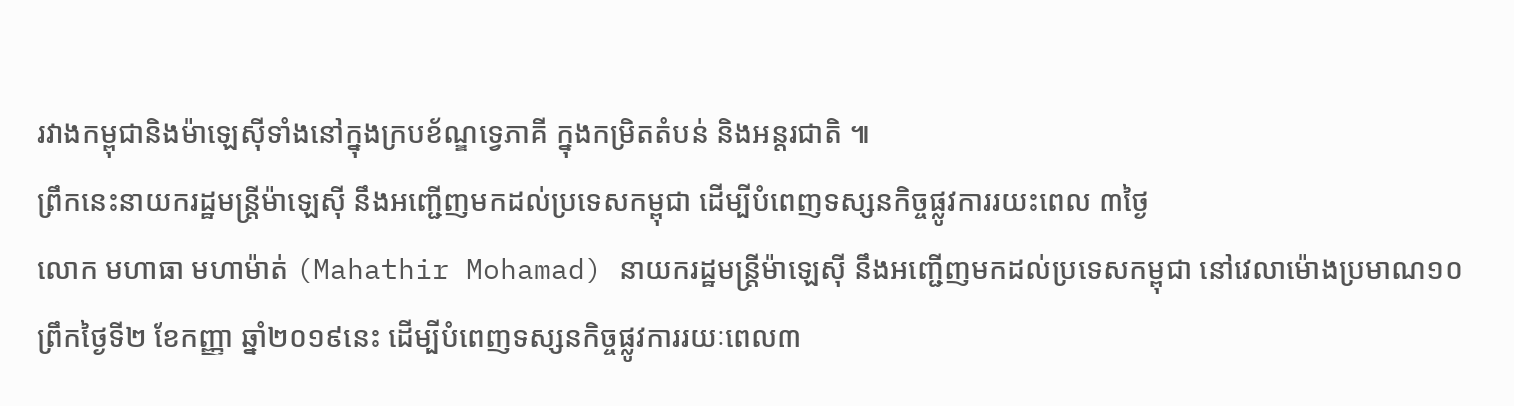រវាងកម្ពុជានិងម៉ាឡេស៊ីទាំងនៅក្នុងក្របខ័ណ្ឌទ្វេភាគី ក្នុងកម្រិតតំបន់ និងអន្តរជាតិ ៕
ព្រឹកនេះនាយករដ្ឋមន្ត្រីម៉ាឡេស៊ី នឹងអញ្ជើញមកដល់ប្រទេសកម្ពុជា ដើម្បីបំពេញទស្សនកិច្ចផ្លូវការរយះពេល ៣ថ្ងៃ
លោក មហាធា មហាម៉ាត់ (Mahathir Mohamad) នាយករដ្ឋមន្ត្រីម៉ាឡេស៊ី នឹងអញ្ជើញមកដល់ប្រទេសកម្ពុជា នៅវេលាម៉ោងប្រមាណ១០ព្រឹកថ្ងៃទី២ ខែកញ្ញា ឆ្នាំ២០១៩នេះ ដើម្បីបំពេញទស្សនកិច្ចផ្លូវការរយៈពេល៣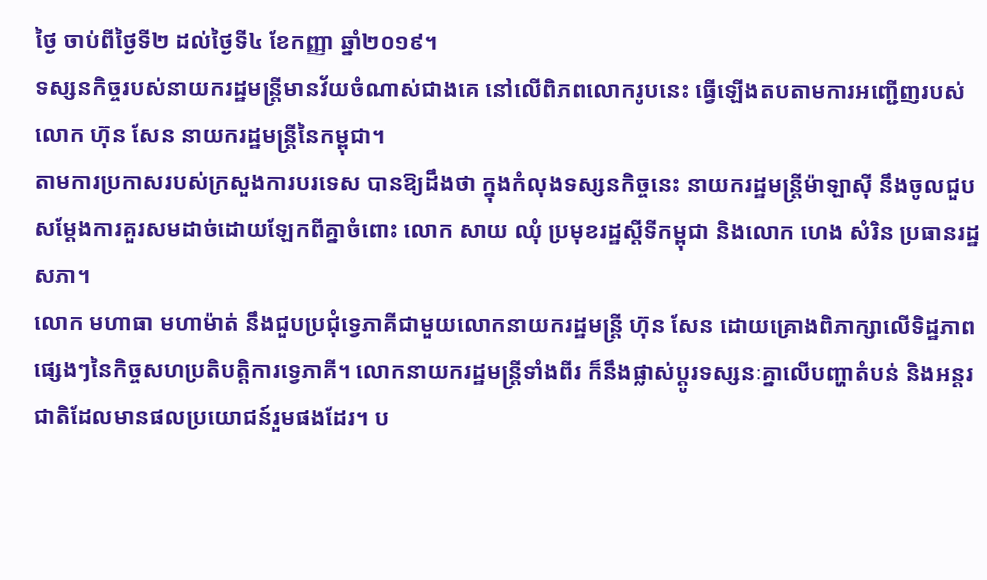ថ្ងៃ ចាប់ពីថ្ងៃទី២ ដល់ថ្ងៃទី៤ ខែកញ្ញា ឆ្នាំ២០១៩។
ទស្សនកិច្ចរបស់នាយករដ្ឋមន្ត្រីមានវ័យចំណាស់ជាងគេ នៅលើពិភពលោករូបនេះ ធ្វើឡើងតបតាមការអញ្ជើញរបស់លោក ហ៊ុន សែន នាយករដ្ឋមន្ត្រីនៃកម្ពុជា។
តាមការប្រកាសរបស់ក្រសួងការបរទេស បានឱ្យដឹងថា ក្នុងកំលុងទស្សនកិច្ចនេះ នាយករដ្ឋមន្ត្រីម៉ាឡាស៊ី នឹងចូលជួបសម្តែងការគួរសមដាច់ដោយឡែកពីគ្នាចំពោះ លោក សាយ ឈុំ ប្រមុខរដ្ឋស្តីទីកម្ពុជា និងលោក ហេង សំរិន ប្រធានរដ្ឋសភា។
លោក មហាធា មហាម៉ាត់ នឹងជួបប្រជុំទ្វេភាគីជាមួយលោកនាយករដ្ឋមន្រ្ដី ហ៊ុន សែន ដោយគ្រោងពិភាក្សាលើទិដ្ឋភាពផ្សេងៗនៃកិច្ចសហប្រតិបត្តិការទ្វេភាគី។ លោកនាយករដ្ឋមន្រ្តីទាំងពីរ ក៏នឹងផ្លាស់ប្តូរទស្សនៈគ្នាលើបញ្ហាតំបន់ និងអន្តរជាតិដែលមានផលប្រយោជន៍រួមផងដែរ។ ប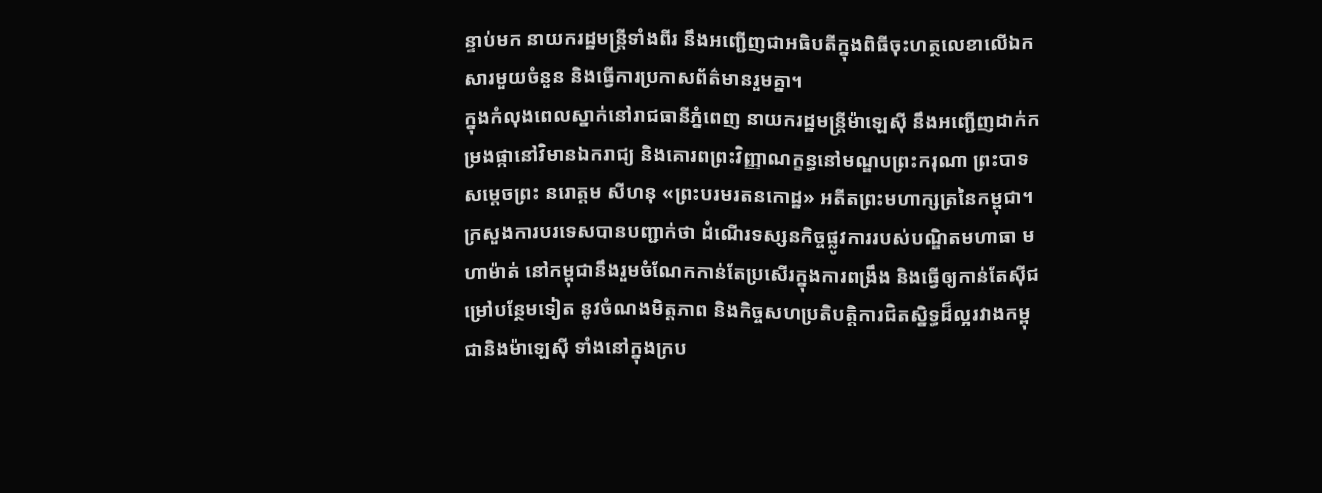ន្ទាប់មក នាយករដ្ឋមន្រ្តីទាំងពីរ នឹងអញ្ជើញជាអធិបតីក្នុងពិធីចុះហត្ថលេខាលើឯកសារមួយចំនួន និងធ្វើការប្រកាសព័ត៌មានរួមគ្នា។
ក្នុងកំលុងពេលស្នាក់នៅរាជធានីភ្នំពេញ នាយករដ្ឋមន្រ្តីម៉ាឡេស៊ី នឹងអញ្ជើញដាក់កម្រងផ្កានៅវិមានឯករាជ្យ និងគោរពព្រះវិញ្ញាណក្ខន្ធនៅមណ្ឌបព្រះករុណា ព្រះបាទសម្ដេចព្រះ នរោត្ដម សីហនុ «ព្រះបរមរតនកោដ្ឋ» អតីតព្រះមហាក្សត្រនៃកម្ពុជា។
ក្រសួងការបរទេសបានបញ្ជាក់ថា ដំណើរទស្សនកិច្ចផ្លូវការរបស់បណ្ឌិតមហាធា មហាម៉ាត់ នៅកម្ពុជានឹងរួមចំណែកកាន់តែប្រសើរក្នុងការពង្រឹង និងធ្វើឲ្យកាន់តែស៊ីជម្រៅបន្ថែមទៀត នូវចំណងមិត្តភាព និងកិច្ចសហប្រតិបត្តិការជិតស្និទ្ធដ៏ល្អរវាងកម្ពុជានិងម៉ាឡេស៊ី ទាំងនៅក្នុងក្រប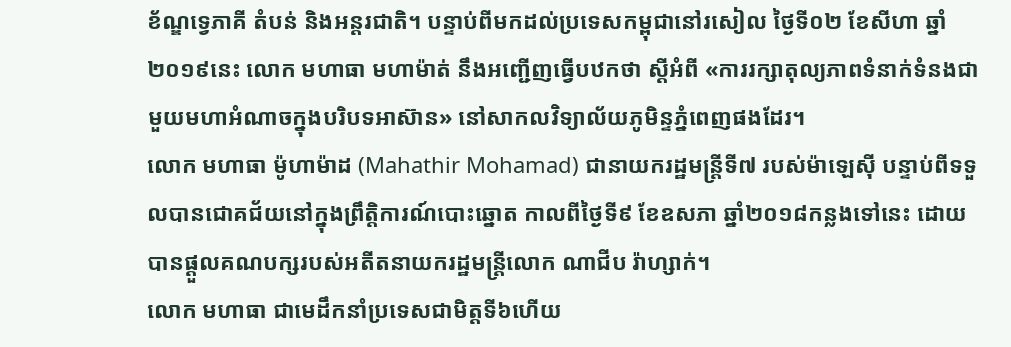ខ័ណ្ឌទ្វេភាគី តំបន់ និងអន្តរជាតិ។ បន្ទាប់ពីមកដល់ប្រទេសកម្ពុជានៅរសៀល ថ្ងៃទី០២ ខែសីហា ឆ្នាំ២០១៩នេះ លោក មហាធា មហាម៉ាត់ នឹងអញ្ជើញធ្វើបឋកថា ស្តីអំពី «ការរក្សាតុល្យភាពទំនាក់ទំនងជាមួយមហាអំណាចក្នុងបរិបទអាស៊ាន» នៅសាកលវិទ្យាល័យភូមិន្ទភ្នំពេញផងដែរ។
លោក មហាធា ម៉ូហាម៉ាដ (Mahathir Mohamad) ជានាយករដ្ឋមន្ត្រីទី៧ របស់ម៉ាឡេស៊ី បន្ទាប់ពីទទួលបានជោគជ័យនៅក្នុងព្រឹត្តិការណ៍បោះឆ្នោត កាលពីថ្ងៃទី៩ ខែឧសភា ឆ្នាំ២០១៨កន្លងទៅនេះ ដោយបានផ្តួលគណបក្សរបស់អតីតនាយករដ្ឋមន្ត្រីលោក ណាជីប រ៉ាហ្សាក់។
លោក មហាធា ជាមេដឹកនាំប្រទេសជាមិត្តទី៦ហើយ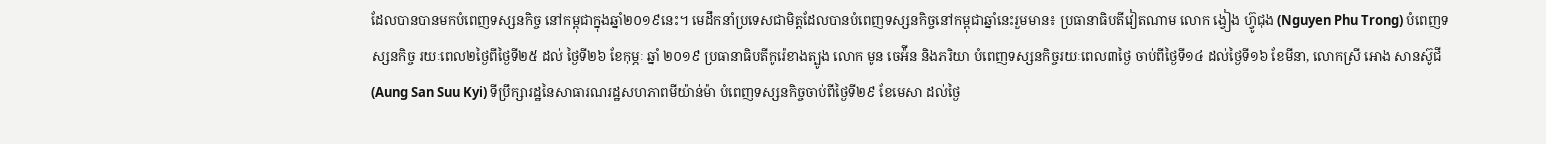ដែលបានបានមកបំពេញទស្សនកិច្ច នៅកម្ពុជាក្នុងឆ្នាំ២០១៩នេះ។ មេដឹកនាំប្រទេសជាមិត្តដែលបានបំពេញទស្សនកិច្ចនៅកម្ពុជាឆ្នាំនេះរួមមាន៖ ប្រធានាធិបតីវៀតណាម លោក ង្វៀង ហ៊្វូជុង (Nguyen Phu Trong) បំពេញទស្សនកិច្ច រយៈពេល២ថ្ងៃពីថ្ងៃទី២៥ ដល់ ថ្ងៃទី២៦ ខែកុម្ភៈ ឆ្នាំ ២០១៩ ប្រធានាធិបតីកូរ៉េខាងត្បូង លោក មូន ចេអ៉ីន និងភរិយា បំពេញទស្សនកិច្ចរយៈពេល៣ថ្ងៃ ចាប់ពីថ្ងៃទី១៤ ដល់ថ្ងៃទី១៦ ខែមីនា, លោកស្រី អោង សានស៊ូជី (Aung San Suu Kyi) ទីប្រឹក្សារដ្ឋនៃសាធារណរដ្ឋសហភាពមីយ៉ាន់ម៉ា បំពេញទស្សនកិច្ចចាប់ពីថ្ងៃទី២៩ ខែមេសា ដល់ថ្ងៃ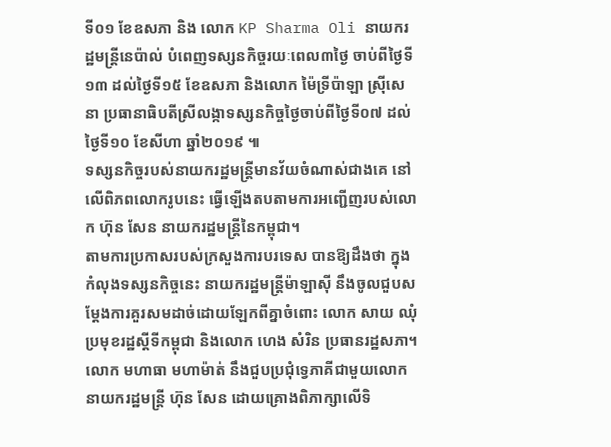ទី០១ ខែឧសភា និង លោក KP Sharma Oli នាយករដ្ឋមន្រ្តីនេប៉ាល់ បំពេញទស្សនកិច្ចរយៈពេល៣ថ្ងៃ ចាប់ពីថ្ងៃទី១៣ ដល់ថ្ងៃទី១៥ ខែឧសភា និងលោក ម៉ៃទ្រីប៉ាឡា ស្រ៊ីសេនា ប្រធានាធិបតីស្រីលង្កាទស្សនកិច្ចថ្ងៃចាប់ពីថ្ងៃទី០៧ ដល់ថ្ងៃទី១០ ខែសីហា ឆ្នាំ២០១៩ ៕
ទស្សនកិច្ចរបស់នាយករដ្ឋមន្ត្រីមានវ័យចំណាស់ជាងគេ នៅលើពិភពលោករូបនេះ ធ្វើឡើងតបតាមការអញ្ជើញរបស់លោក ហ៊ុន សែន នាយករដ្ឋមន្ត្រីនៃកម្ពុជា។
តាមការប្រកាសរបស់ក្រសួងការបរទេស បានឱ្យដឹងថា ក្នុងកំលុងទស្សនកិច្ចនេះ នាយករដ្ឋមន្ត្រីម៉ាឡាស៊ី នឹងចូលជួបសម្តែងការគួរសមដាច់ដោយឡែកពីគ្នាចំពោះ លោក សាយ ឈុំ ប្រមុខរដ្ឋស្តីទីកម្ពុជា និងលោក ហេង សំរិន ប្រធានរដ្ឋសភា។
លោក មហាធា មហាម៉ាត់ នឹងជួបប្រជុំទ្វេភាគីជាមួយលោកនាយករដ្ឋមន្រ្ដី ហ៊ុន សែន ដោយគ្រោងពិភាក្សាលើទិ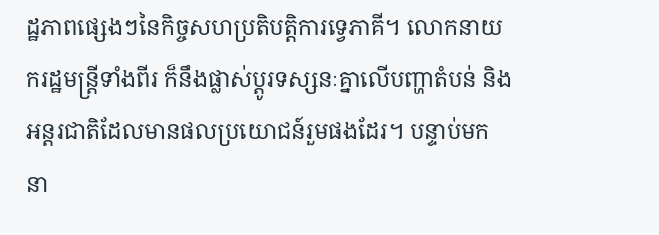ដ្ឋភាពផ្សេងៗនៃកិច្ចសហប្រតិបត្តិការទ្វេភាគី។ លោកនាយករដ្ឋមន្រ្តីទាំងពីរ ក៏នឹងផ្លាស់ប្តូរទស្សនៈគ្នាលើបញ្ហាតំបន់ និងអន្តរជាតិដែលមានផលប្រយោជន៍រួមផងដែរ។ បន្ទាប់មក នា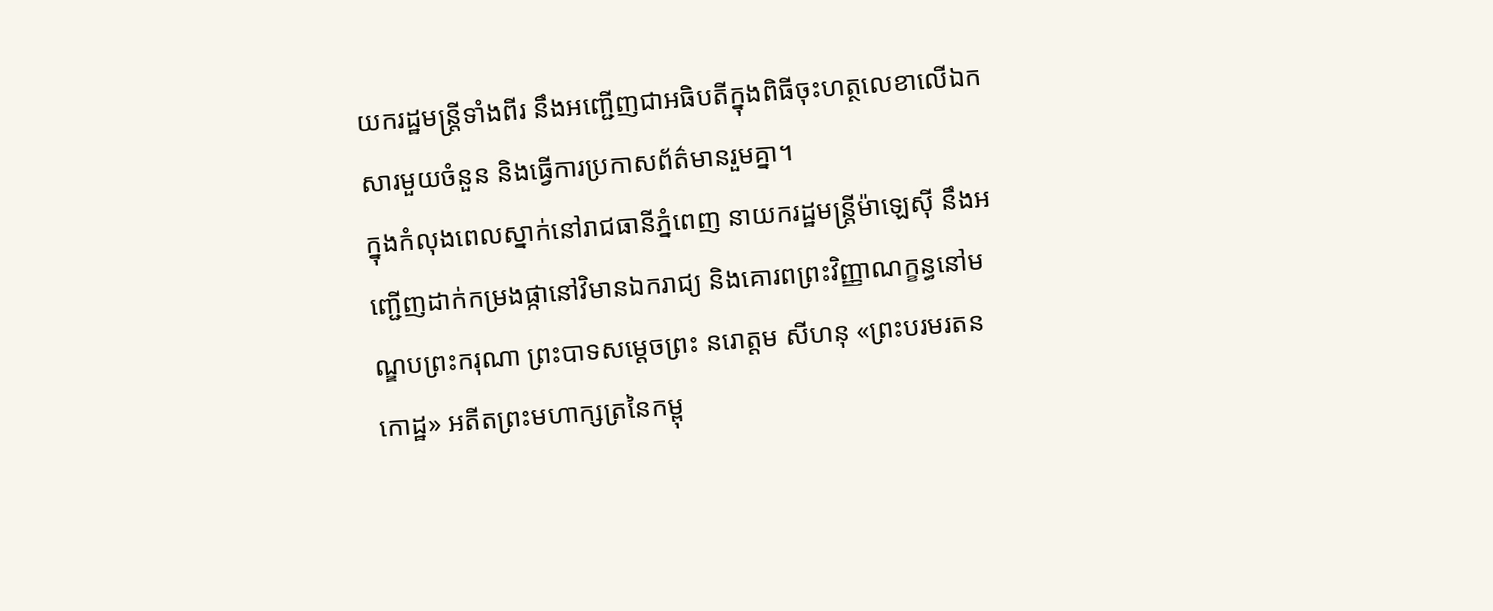យករដ្ឋមន្រ្តីទាំងពីរ នឹងអញ្ជើញជាអធិបតីក្នុងពិធីចុះហត្ថលេខាលើឯកសារមួយចំនួន និងធ្វើការប្រកាសព័ត៌មានរួមគ្នា។
ក្នុងកំលុងពេលស្នាក់នៅរាជធានីភ្នំពេញ នាយករដ្ឋមន្រ្តីម៉ាឡេស៊ី នឹងអញ្ជើញដាក់កម្រងផ្កានៅវិមានឯករាជ្យ និងគោរពព្រះវិញ្ញាណក្ខន្ធនៅមណ្ឌបព្រះករុណា ព្រះបាទសម្ដេចព្រះ នរោត្ដម សីហនុ «ព្រះបរមរតនកោដ្ឋ» អតីតព្រះមហាក្សត្រនៃកម្ពុ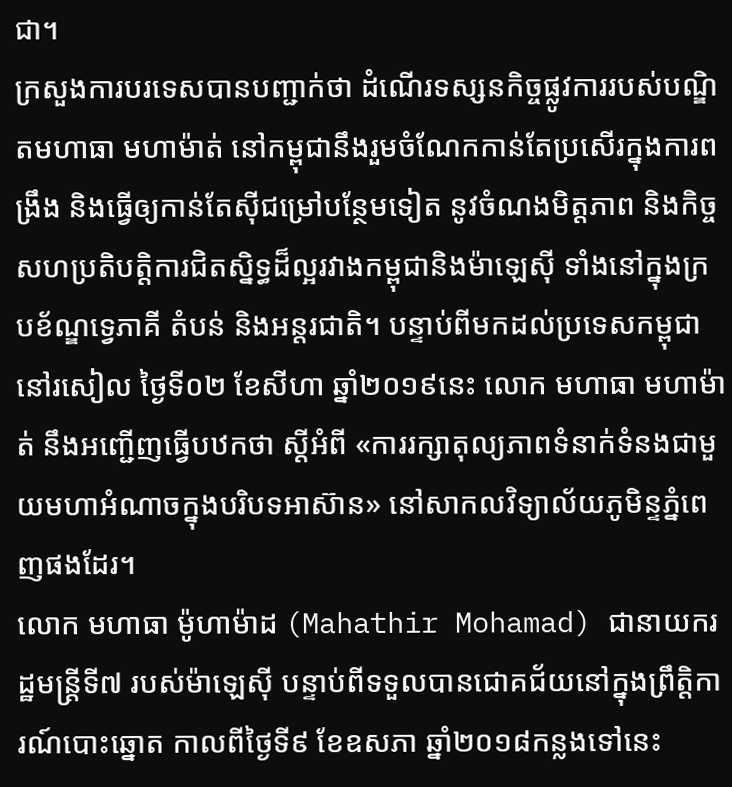ជា។
ក្រសួងការបរទេសបានបញ្ជាក់ថា ដំណើរទស្សនកិច្ចផ្លូវការរបស់បណ្ឌិតមហាធា មហាម៉ាត់ នៅកម្ពុជានឹងរួមចំណែកកាន់តែប្រសើរក្នុងការពង្រឹង និងធ្វើឲ្យកាន់តែស៊ីជម្រៅបន្ថែមទៀត នូវចំណងមិត្តភាព និងកិច្ចសហប្រតិបត្តិការជិតស្និទ្ធដ៏ល្អរវាងកម្ពុជានិងម៉ាឡេស៊ី ទាំងនៅក្នុងក្របខ័ណ្ឌទ្វេភាគី តំបន់ និងអន្តរជាតិ។ បន្ទាប់ពីមកដល់ប្រទេសកម្ពុជានៅរសៀល ថ្ងៃទី០២ ខែសីហា ឆ្នាំ២០១៩នេះ លោក មហាធា មហាម៉ាត់ នឹងអញ្ជើញធ្វើបឋកថា ស្តីអំពី «ការរក្សាតុល្យភាពទំនាក់ទំនងជាមួយមហាអំណាចក្នុងបរិបទអាស៊ាន» នៅសាកលវិទ្យាល័យភូមិន្ទភ្នំពេញផងដែរ។
លោក មហាធា ម៉ូហាម៉ាដ (Mahathir Mohamad) ជានាយករដ្ឋមន្ត្រីទី៧ របស់ម៉ាឡេស៊ី បន្ទាប់ពីទទួលបានជោគជ័យនៅក្នុងព្រឹត្តិការណ៍បោះឆ្នោត កាលពីថ្ងៃទី៩ ខែឧសភា ឆ្នាំ២០១៨កន្លងទៅនេះ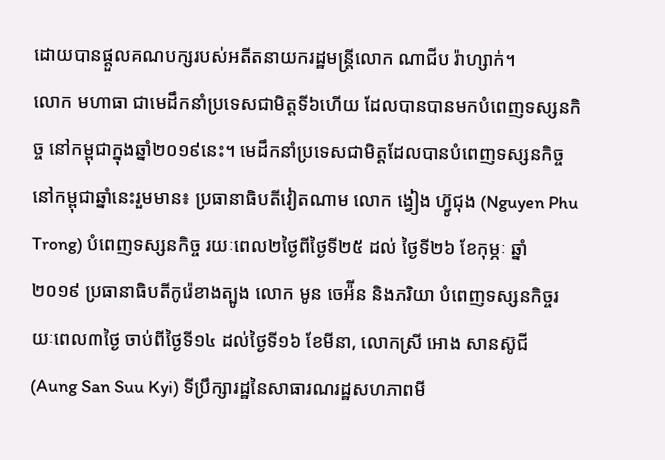ដោយបានផ្តួលគណបក្សរបស់អតីតនាយករដ្ឋមន្ត្រីលោក ណាជីប រ៉ាហ្សាក់។
លោក មហាធា ជាមេដឹកនាំប្រទេសជាមិត្តទី៦ហើយ ដែលបានបានមកបំពេញទស្សនកិច្ច នៅកម្ពុជាក្នុងឆ្នាំ២០១៩នេះ។ មេដឹកនាំប្រទេសជាមិត្តដែលបានបំពេញទស្សនកិច្ចនៅកម្ពុជាឆ្នាំនេះរួមមាន៖ ប្រធានាធិបតីវៀតណាម លោក ង្វៀង ហ៊្វូជុង (Nguyen Phu Trong) បំពេញទស្សនកិច្ច រយៈពេល២ថ្ងៃពីថ្ងៃទី២៥ ដល់ ថ្ងៃទី២៦ ខែកុម្ភៈ ឆ្នាំ ២០១៩ ប្រធានាធិបតីកូរ៉េខាងត្បូង លោក មូន ចេអ៉ីន និងភរិយា បំពេញទស្សនកិច្ចរយៈពេល៣ថ្ងៃ ចាប់ពីថ្ងៃទី១៤ ដល់ថ្ងៃទី១៦ ខែមីនា, លោកស្រី អោង សានស៊ូជី (Aung San Suu Kyi) ទីប្រឹក្សារដ្ឋនៃសាធារណរដ្ឋសហភាពមី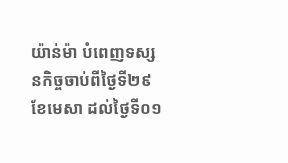យ៉ាន់ម៉ា បំពេញទស្សនកិច្ចចាប់ពីថ្ងៃទី២៩ ខែមេសា ដល់ថ្ងៃទី០១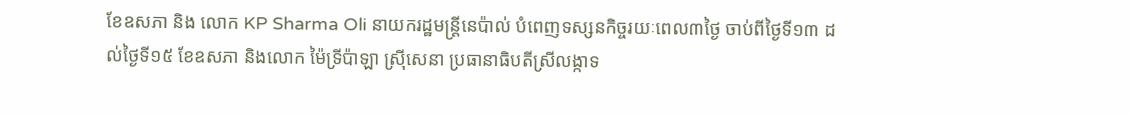ខែឧសភា និង លោក KP Sharma Oli នាយករដ្ឋមន្រ្តីនេប៉ាល់ បំពេញទស្សនកិច្ចរយៈពេល៣ថ្ងៃ ចាប់ពីថ្ងៃទី១៣ ដល់ថ្ងៃទី១៥ ខែឧសភា និងលោក ម៉ៃទ្រីប៉ាឡា ស្រ៊ីសេនា ប្រធានាធិបតីស្រីលង្កាទ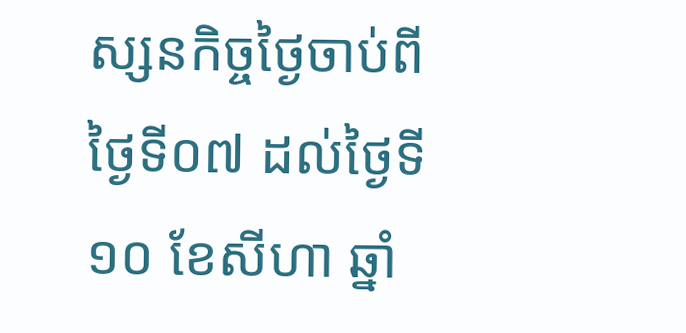ស្សនកិច្ចថ្ងៃចាប់ពីថ្ងៃទី០៧ ដល់ថ្ងៃទី១០ ខែសីហា ឆ្នាំ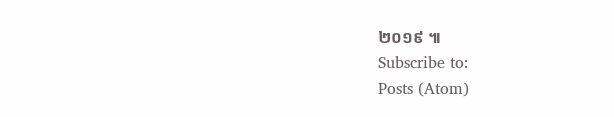២០១៩ ៕
Subscribe to:
Posts (Atom)